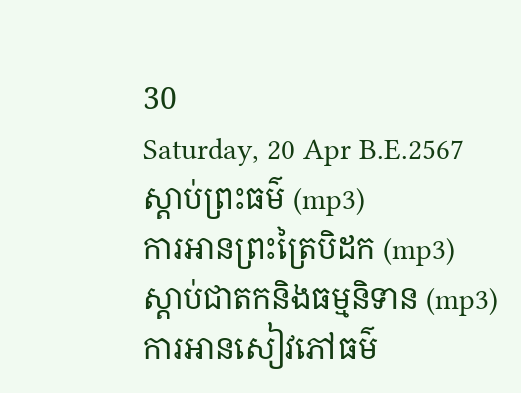30
Saturday, 20 Apr B.E.2567
ស្តាប់ព្រះធម៌ (mp3)
ការអានព្រះត្រៃបិដក (mp3)
ស្តាប់ជាតកនិងធម្មនិទាន (mp3)
ការអានសៀវភៅធម៌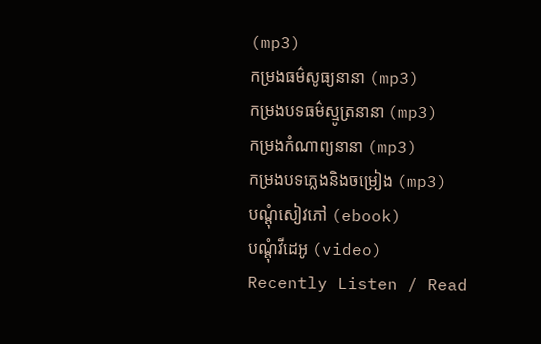(mp3)
កម្រងធម៌សូធ្យនានា (mp3)
កម្រងបទធម៌ស្មូត្រនានា (mp3)
កម្រងកំណាព្យនានា (mp3)
កម្រងបទភ្លេងនិងចម្រៀង (mp3)
បណ្តុំសៀវភៅ (ebook)
បណ្តុំវីដេអូ (video)
Recently Listen / Read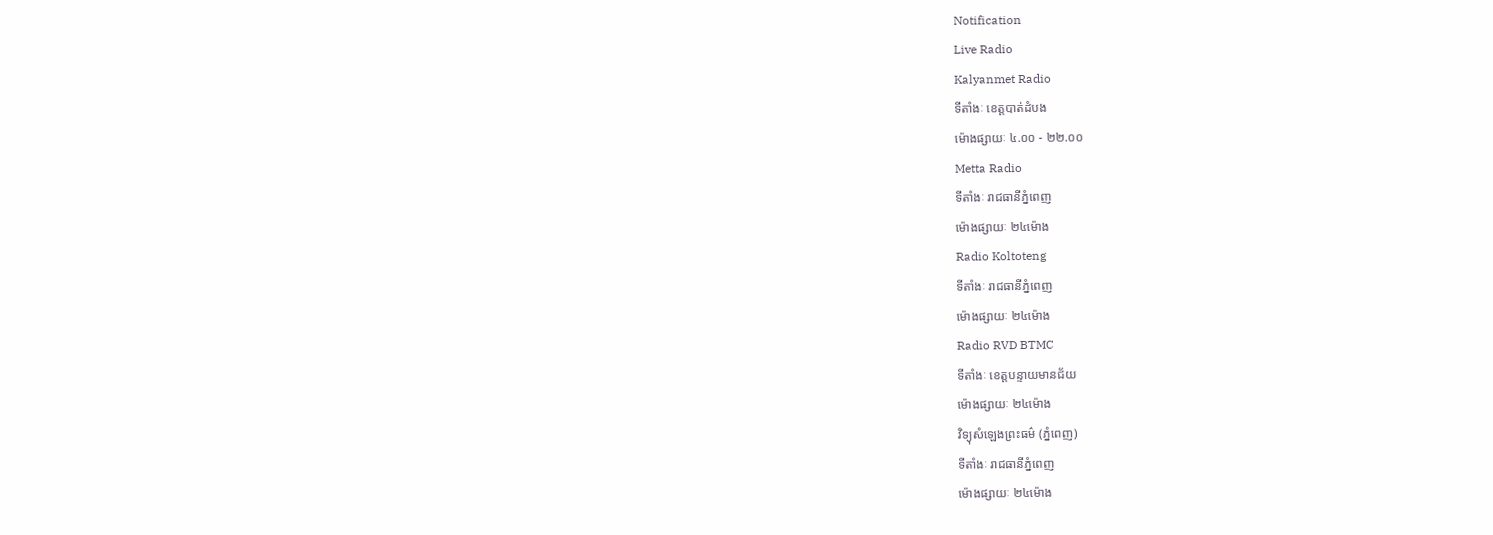Notification
Live Radio
Kalyanmet Radio
ទីតាំងៈ ខេត្តបាត់ដំបង
ម៉ោងផ្សាយៈ ៤.០០ - ២២.០០
Metta Radio
ទីតាំងៈ រាជធានីភ្នំពេញ
ម៉ោងផ្សាយៈ ២៤ម៉ោង
Radio Koltoteng
ទីតាំងៈ រាជធានីភ្នំពេញ
ម៉ោងផ្សាយៈ ២៤ម៉ោង
Radio RVD BTMC
ទីតាំងៈ ខេត្តបន្ទាយមានជ័យ
ម៉ោងផ្សាយៈ ២៤ម៉ោង
វិទ្យុសំឡេងព្រះធម៌ (ភ្នំពេញ)
ទីតាំងៈ រាជធានីភ្នំពេញ
ម៉ោងផ្សាយៈ ២៤ម៉ោង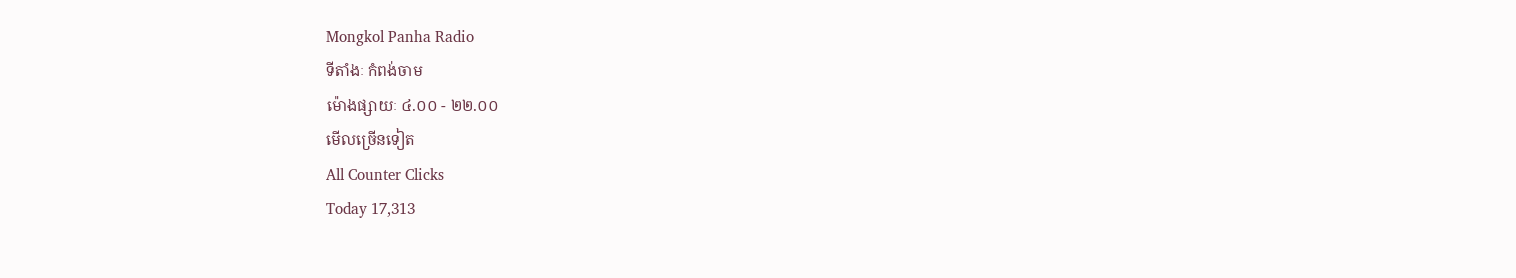Mongkol Panha Radio
ទីតាំងៈ កំពង់ចាម
ម៉ោងផ្សាយៈ ៤.០០ - ២២.០០
មើលច្រើនទៀត
All Counter Clicks
Today 17,313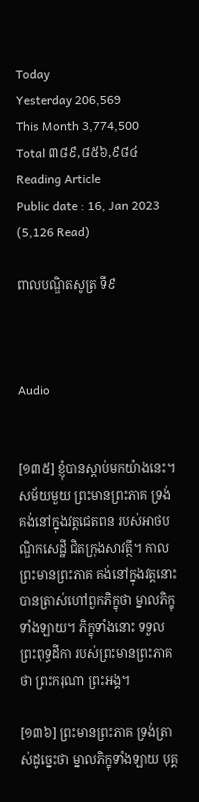Today
Yesterday 206,569
This Month 3,774,500
Total ៣៨៩,៨៥៦,៩៨៤
Reading Article
Public date : 16, Jan 2023 (5,126 Read)

ពាលបណ្ឌិតសូត្រ ទី៩



Audio


[១៣៥] ខ្ញុំបានស្តាប់មកយ៉ាងនេះ។ សម័យមួយ ព្រះមានព្រះភាគ ទ្រង់គង់នៅក្នុងវត្តជេតពន របស់អាថបណ្ឌិកសេដ្ឋី ជិតក្រុងសាវត្ថី។ កាលព្រះមានព្រះភាគ គង់នៅក្នុងវត្តនោះ បានត្រាស់ហៅពួកភិក្ខុថា ម្នាលភិក្ខុទាំងឡាយ។ ភិក្ខុទាំងនោះ ទទួលព្រះពុទ្ធដីកា របស់ព្រះមានព្រះភាគថា ព្រះករុណា ព្រះអង្គ។

[១៣៦] ព្រះមានព្រះភាគ ទ្រង់ត្រាស់ដូច្នេះថា ម្នាលភិក្ខុទាំងឡាយ បុគ្គ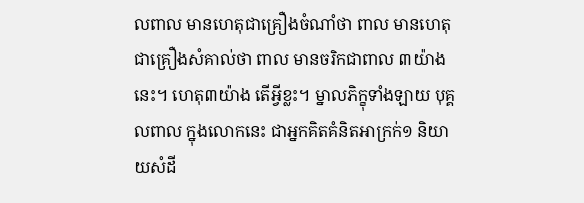លពាល មានហេតុជាគ្រឿងចំណាំថា ពាល មានហេតុជាគ្រឿងសំគាល់ថា ពាល មានចរិកជាពាល ៣យ៉ាងនេះ។ ហេតុ៣យ៉ាង តើអ្វីខ្លះ។ ម្នាលភិក្ខុទាំងឡាយ បុគ្គលពាល ក្នុងលោកនេះ ជាអ្នកគិតគំនិតអាក្រក់១ និយាយសំដី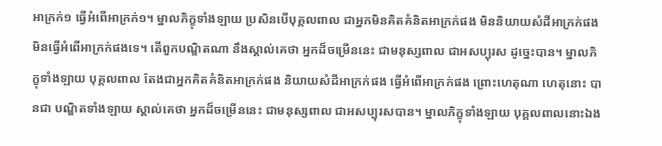អាក្រក់១ ធ្វើអំពើអាក្រក់១។ ម្នាលភិក្ខុទាំងឡាយ ប្រសិនបើបុគ្គលពាល ជាអ្នកមិនគិតគំនិតអាក្រក់ផង មិននិយាយសំដីអាក្រក់ផង មិនធ្វើអំពើអាក្រក់ផងទេ។ តើពួកបណ្ឌិតណា នឹងស្គាល់គេថា អ្នកដ៏ចម្រើននេះ ជាមនុស្សពាល ជាអសប្បុរស ដូច្នេះបាន។ ម្នាលភិក្ខុទាំងឡាយ បុគ្គលពាល តែងជាអ្នកគិតគំនិតអាក្រក់ផង និយាយសំដីអាក្រក់ផង ធ្វើអំពើអាក្រក់ផង ព្រោះហេតុណា ហេតុនោះ បានជា បណ្ឌិតទាំងឡាយ ស្គាល់គេថា អ្នកដ៏ចម្រើននេះ ជាមនុស្សពាល ជាអសប្បុរសបាន។ ម្នាលភិក្ខុទាំងឡាយ បុគ្គលពាលនោះឯង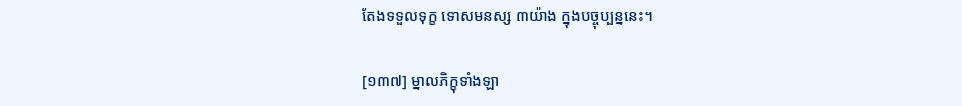តែងទទួលទុក្ខ ទោសមនស្ស ៣យ៉ាង ក្នុងបច្ចុប្បន្ននេះ។

[១៣៧] ម្នាលភិក្ខុទាំងឡា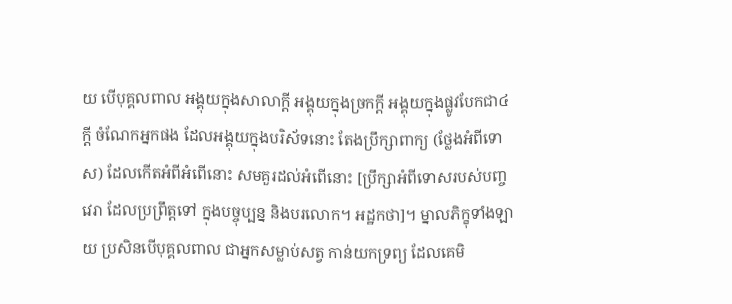យ បើបុគ្គលពាល អង្គុយក្នុងសាលាក្តី អង្គុយក្នុងច្រកក្តី អង្គុយក្នុងផ្លូវបែកជា៤ក្តី ចំណែកអ្នកផង ដែលអង្គុយក្នុងបរិស័ទនោះ តែងប្រឹក្សាពាក្យ (ថ្លែងអំពីទោស) ដែលកើតអំពីអំពើនោះ សមគួរដល់អំពើនោះ [ប្រឹក្សាអំពីទោសរបស់បញ្ចវេរា ដែលប្រព្រឹត្តទៅ ក្នុងបច្ចុប្បន្ន និងបរលោក។ អដ្ឋកថា]។ ម្នាលភិក្ខុទាំងឡាយ ប្រសិនបើបុគ្គលពាល ជាអ្នកសម្លាប់សត្វ កាន់យកទ្រព្យ ដែលគេមិ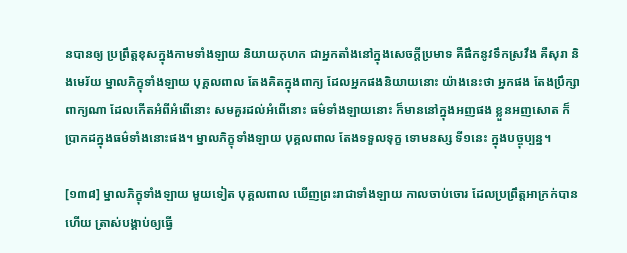នបានឲ្យ ប្រព្រឹត្តខុសក្នុងកាមទាំងឡាយ និយាយកុហក ជាអ្នកតាំងនៅក្នុងសេចក្តីប្រមាទ គឺផឹកនូវទឹកស្រវឹង គឺសុរា និងមេរ័យ ម្នាលភិក្ខុទាំងឡាយ បុគ្គលពាល តែងគិតក្នុងពាក្យ ដែលអ្នកផងនិយាយនោះ យ៉ាងនេះថា អ្នកផង តែងប្រឹក្សាពាក្យណា ដែលកើតអំពីអំពើនោះ សមគួរដល់អំពើនោះ ធម៌ទាំងឡាយនោះ ក៏មាននៅក្នុងអញផង ខ្លួនអញសោត ក៏ប្រាកដក្នុងធម៌ទាំងនោះផង។ ម្នាលភិក្ខុទាំងឡាយ បុគ្គលពាល តែងទទួលទុក្ខ ទោមនស្ស ទី១នេះ ក្នុងបច្ចុប្បន្ន។

[១៣៨] ម្នាលភិក្ខុទាំងឡាយ មួយទៀត បុគ្គលពាល ឃើញព្រះរាជាទាំងឡាយ កាលចាប់ចោរ ដែលប្រព្រឹត្តអាក្រក់បានហើយ ត្រាស់បង្គាប់ឲ្យធ្វើ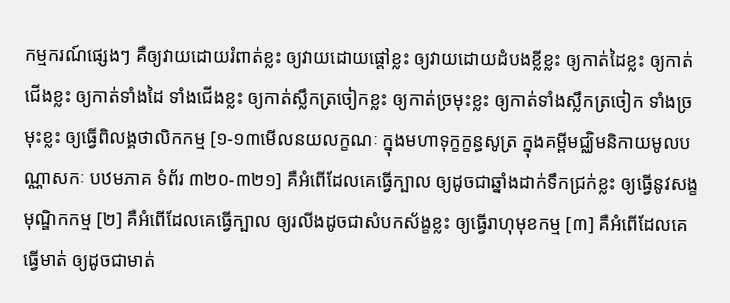កម្មករណ៍ផ្សេងៗ គឺឲ្យវាយដោយរំពាត់ខ្លះ ឲ្យវាយដោយផ្តៅខ្លះ ឲ្យវាយដោយដំបងខ្លីខ្លះ ឲ្យកាត់ដៃខ្លះ ឲ្យកាត់ជើងខ្លះ ឲ្យកាត់ទាំងដៃ ទាំងជើងខ្លះ ឲ្យកាត់ស្លឹកត្រចៀកខ្លះ ឲ្យកាត់ច្រមុះខ្លះ ឲ្យកាត់ទាំងស្លឹកត្រចៀក ទាំងច្រមុះខ្លះ ឲ្យធ្វើពិលង្គថាលិកកម្ម [១-១៣មើលនយលក្ខណៈ ក្នុងមហាទុក្ខក្ខន្ធសូត្រ ក្នុងគម្ពីមជ្ឈិមនិកាយមូលបណ្ណាសកៈ បឋមភាគ ទំព័រ ៣២០-៣២១] គឺអំពើដែលគេធ្វើក្បាល ឲ្យដូចជាឆ្នាំងដាក់ទឹកជ្រក់ខ្លះ ឲ្យធ្វើនូវសង្ខមុណ្ឌិកកម្ម [២] គឺអំពើដែលគេធ្វើក្បាល ឲ្យរលីងដូចជាសំបកស័ង្ខខ្លះ ឲ្យធ្វើរាហុមុខកម្ម [៣] គឺអំពើដែលគេធ្វើមាត់ ឲ្យដូចជាមាត់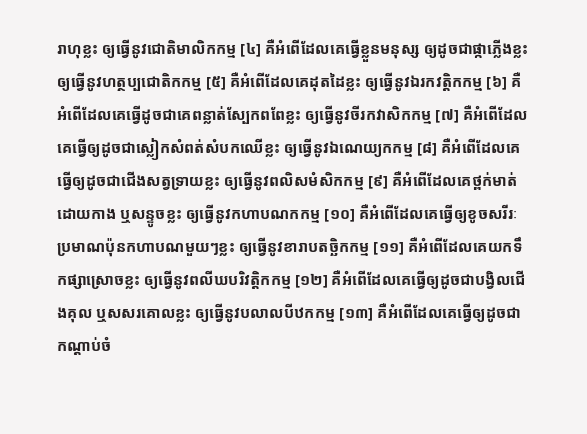រាហុខ្លះ ឲ្យធ្វើនូវជោតិមាលិកកម្ម [៤] គឺអំពើដែលគេធ្វើខ្លួនមនុស្ស ឲ្យដូចជាផ្កាភ្លើងខ្លះ ឲ្យធ្វើនូវហត្ថប្បជោតិកកម្ម [៥] គឺអំពើដែលគេដុតដៃខ្លះ ឲ្យធ្វើនូវឯរកវត្តិកកម្ម [៦] គឺអំពើដែលគេធ្វើដូចជាគេពន្លាត់ស្បែកពពែខ្លះ ឲ្យធ្វើនូវចីរកវាសិកកម្ម [៧] គឺអំពើដែលគេធ្វើឲ្យដូចជាស្លៀកសំពត់សំបកឈើខ្លះ ឲ្យធ្វើនូវឯណេយ្យកកម្ម [៨] គឺអំពើដែលគេធ្វើឲ្យដូចជាជើងសត្វទ្រាយខ្លះ ឲ្យធ្វើនូវពលិសមំសិកកម្ម [៩] គឺអំពើដែលគេថ្ពក់មាត់ដោយកាង ឬសន្ទូចខ្លះ ឲ្យធ្វើនូវកហាបណកកម្ម [១០] គឺអំពើដែលគេធ្វើឲ្យខូចសរីរៈប្រមាណប៉ុនកហាបណមួយៗខ្លះ ឲ្យធ្វើនូវខារាបតច្ឆិកកម្ម [១១] គឺអំពើដែលគេយកទឹកផ្សាស្រោចខ្លះ ឲ្យធ្វើនូវពលីឃបរិវត្តិកកម្ម [១២] គឺអំពើដែលគេធ្វើឲ្យដូចជាបង្វិលជើងគុល ឬសសរគោលខ្លះ ឲ្យធ្វើនូវបលាលបីឋកកម្ម [១៣] គឺអំពើដែលគេធ្វើឲ្យដូចជាកណ្តាប់ចំ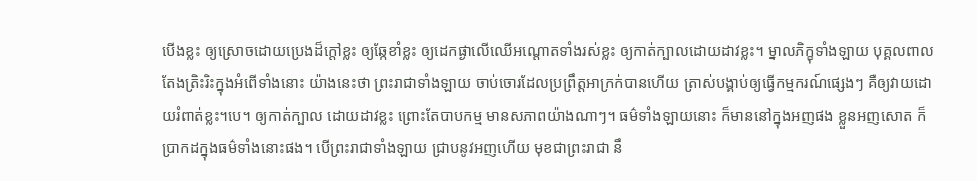បើងខ្លះ ឲ្យស្រោចដោយប្រេងដ៏ក្តៅខ្លះ ឲ្យឆ្កែខាំខ្លះ ឲ្យដេកផ្ងាលើឈើអណ្តោតទាំងរស់ខ្លះ ឲ្យកាត់ក្បាលដោយដាវខ្លះ។ ម្នាលភិក្ខុទាំងឡាយ បុគ្គលពាល តែងត្រិះរិះក្នុងអំពើទាំងនោះ យ៉ាងនេះថា ព្រះរាជាទាំងឡាយ ចាប់ចោរដែលប្រព្រឹត្តអាក្រក់បានហើយ ត្រាស់បង្គាប់ឲ្យធ្វើកម្មករណ៍ផ្សេងៗ គឺឲ្យវាយដោយរំពាត់ខ្លះ។បេ។ ឲ្យកាត់ក្បាល ដោយដាវខ្លះ ព្រោះតែបាបកម្ម មានសភាពយ៉ាងណាៗ។ ធម៌ទាំងឡាយនោះ ក៏មាននៅក្នុងអញផង ខ្លួនអញសោត ក៏ប្រាកដក្នុងធម៌ទាំងនោះផង។ បើព្រះរាជាទាំងឡាយ ជ្រាបនូវអញហើយ មុខជាព្រះរាជា នឹ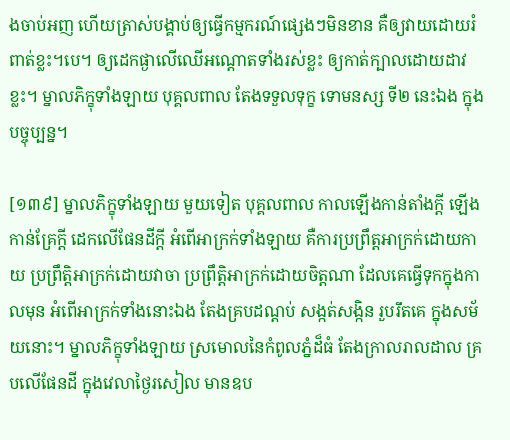ងចាប់អញ ហើយត្រាស់បង្គាប់ឲ្យធ្វើកម្មករណ៍ផ្សេងៗមិនខាន គឺឲ្យវាយដោយរំពាត់ខ្លះ។បេ។ ឲ្យដេកផ្ងាលើឈើអណ្តោតទាំងរស់ខ្លះ ឲ្យកាត់ក្បាលដោយដាវខ្លះ។ ម្នាលភិក្ខុទាំងឡាយ បុគ្គលពាល តែងទទួលទុក្ខ ទោមនស្ស ទី២ នេះឯង ក្នុងបច្ចុប្បន្ន។

[១៣៩] ម្នាលភិក្ខុទាំងឡាយ មួយទៀត បុគ្គលពាល កាលឡើងកាន់តាំងក្តី ឡើងកាន់គ្រែក្តី ដេកលើផែនដីក្តី អំពើអាក្រក់ទាំងឡាយ គឺការប្រព្រឹត្តអាក្រក់ដោយកាយ ប្រព្រឹត្តិអាក្រក់ដោយវាចា ប្រព្រឹត្តិអាក្រក់ដោយចិត្តណា ដែលគេធ្វើទុកក្នុងកាលមុន អំពើអាក្រក់ទាំងនោះឯង តែងគ្របដណ្តប់ សង្កត់សង្កិន រួបរឹតគេ ក្នុងសម័យនោះ។ ម្នាលភិក្ខុទាំងឡាយ ស្រមោលនៃកំពូលភ្នំដ៏ធំ តែងក្រាលរាលដាល គ្របលើផែនដី ក្នុងវេលាថ្ងៃរសៀល មានឧប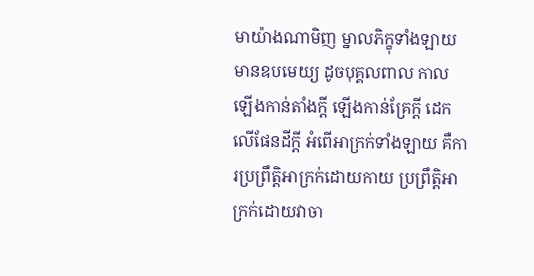មាយ៉ាងណាមិញ ម្នាលភិក្ខុទាំងឡាយ មានឧបមេយ្យ ដូចបុគ្គលពាល កាលឡើងកាន់តាំងក្តី ឡើងកាន់គ្រែក្តី ដេកលើផែនដីក្តី អំពើអាក្រក់ទាំងឡាយ គឺការប្រព្រឹត្តិអាក្រក់ដោយកាយ ប្រព្រឹត្តិអាក្រក់ដោយវាចា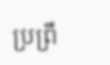ប្រព្រឹ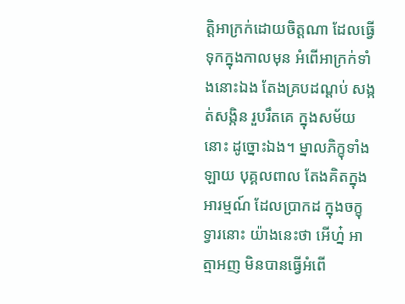ត្តិអាក្រក់ដោយចិត្តណា ដែលធ្វើទុកក្នុងកាលមុន អំពើអាក្រក់ទាំងនោះឯង តែងគ្របដណ្តប់ សង្កត់សង្កិន រួបរឹតគេ ក្នុងសម័យនោះ ដូច្នោះឯង។ ម្នាលភិក្ខុទាំងឡាយ បុគ្គលពាល តែងគិតក្នុងអារម្មណ៍ ដែលប្រាកដ ក្នុងចក្ខុទ្វារនោះ យ៉ាងនេះថា អើហ្ន៎ អាត្មាអញ មិនបានធ្វើអំពើ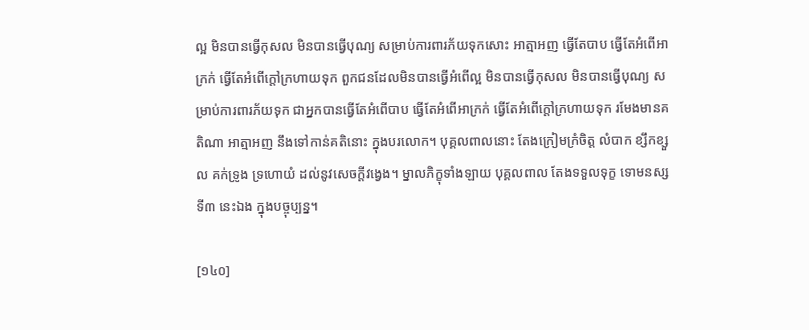ល្អ មិនបានធ្វើកុសល មិនបានធ្វើបុណ្យ សម្រាប់ការពារភ័យទុកសោះ អាត្មាអញ ធ្វើតែបាប ធ្វើតែអំពើអាក្រក់ ធ្វើតែអំពើក្តៅក្រហាយទុក ពួកជនដែលមិនបានធ្វើអំពើល្អ មិនបានធ្វើកុសល មិនបានធ្វើបុណ្យ សម្រាប់ការពារភ័យទុក ជាអ្នកបានធ្វើតែអំពើបាប ធ្វើតែអំពើអាក្រក់ ធ្វើតែអំពើក្តៅក្រហាយទុក រមែងមានគតិណា អាត្មាអញ នឹងទៅកាន់គតិនោះ ក្នុងបរលោក។ បុគ្គលពាលនោះ តែងក្រៀមក្រំចិត្ត លំបាក ខ្សឹកខ្សួល គក់ទ្រូង ទ្រហោយំ ដល់នូវសេចក្តីវង្វេង។ ម្នាលភិក្ខុទាំងឡាយ បុគ្គលពាល តែងទទួលទុក្ខ ទោមនស្ស ទី៣ នេះឯង ក្នុងបច្ចុប្បន្ន។

[១៤០]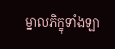ម្នាលភិក្ខុទាំងឡា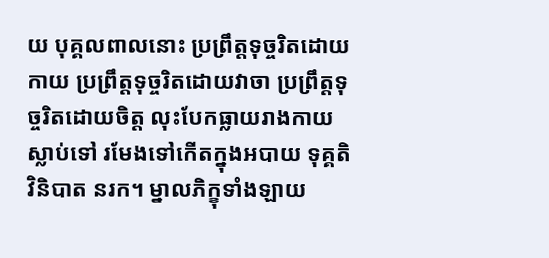យ បុគ្គលពាលនោះ ប្រព្រឹត្តទុច្ចរិតដោយកាយ ប្រព្រឹត្តទុច្ចរិតដោយវាចា ប្រព្រឹត្តទុច្ចរិតដោយចិត្ត លុះបែកធ្លាយរាងកាយស្លាប់ទៅ រមែងទៅកើតក្នុងអបាយ ទុគ្គតិ វិនិបាត នរក។ ម្នាលភិក្ខុទាំងឡាយ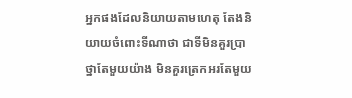អ្នកផងដែលនិយាយតាមហេតុ តែងនិយាយចំពោះទីណាថា ជាទីមិនគួរប្រាថ្នាតែមួយយ៉ាង មិនគួរត្រេកអរតែមួយ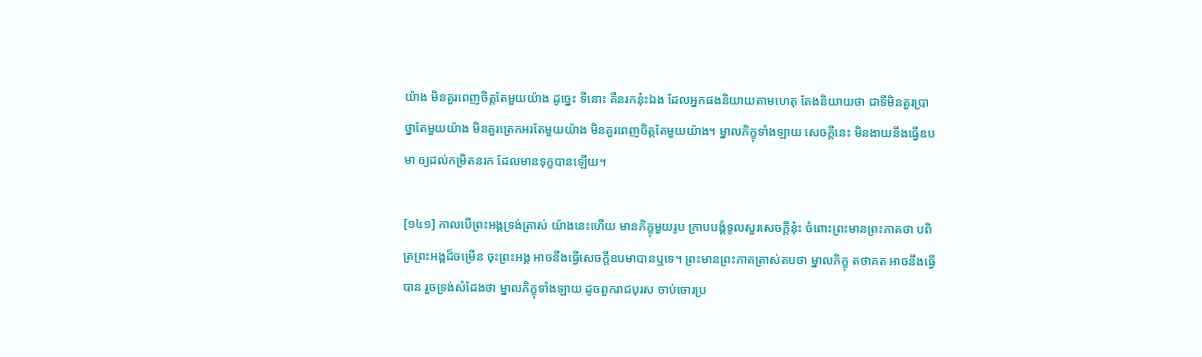យ៉ាង មិនគួរពេញចិត្តតែមួយយ៉ាង ដូច្នេះ ទីនោះ គឺនរកនុ៎ះឯង ដែលអ្នកផងនិយាយតាមហេតុ តែងនិយាយថា ជាទីមិនគួរប្រាថ្នាតែមួយយ៉ាង មិនគួរត្រេកអរតែមួយយ៉ាង មិនគួរពេញចិត្តតែមួយយ៉ាង។ ម្នាលភិក្ខុទាំងឡាយ សេចក្តីនេះ មិនងាយនឹងធ្វើឧបមា ឲ្យដល់កម្រិតនរក ដែលមានទុក្ខបានឡើយ។

[១៤១] កាលបើព្រះអង្គទ្រង់ត្រាស់ យ៉ាងនេះហើយ មានភិក្ខុមួយរូប ក្រាបបង្គំទូលសួរសេចក្តីនុ៎ះ ចំពោះព្រះមានព្រះភាគថា បពិត្រព្រះអង្គដ៏ចម្រើន ចុះព្រះអង្គ អាចនឹងធ្វើសេចក្តីឧបមាបានឬទេ។ ព្រះមានព្រះភាគត្រាស់តបថា ម្នាលភិក្ខុ តថាគត អាចនឹងធ្វើបាន រួចទ្រង់សំដែងថា ម្នាលភិក្ខុទាំងឡាយ ដូចពួករាជបុរស ចាប់ចោរប្រ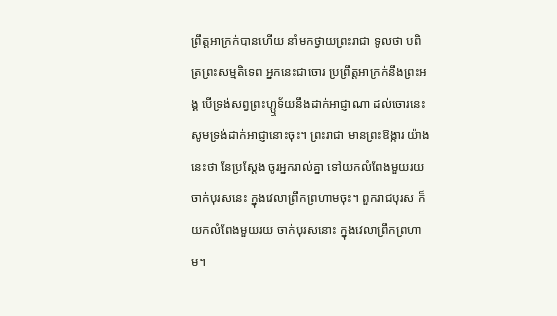ព្រឹត្តអាក្រក់បានហើយ នាំមកថ្វាយព្រះរាជា ទូលថា បពិត្រព្រះសម្មតិទេព អ្នកនេះជាចោរ ប្រព្រឹត្តអាក្រក់នឹងព្រះអង្គ បើទ្រង់សព្វព្រះហ្ឬទ័យនឹងដាក់អាជ្ញាណា ដល់ចោរនេះ សូមទ្រង់ដាក់អាជ្ញានោះចុះ។ ព្រះរាជា មានព្រះឱង្ការ យ៉ាងនេះថា នែប្រស្តែង ចូរអ្នករាល់គ្នា ទៅយកលំពែងមួយរយ ចាក់បុរសនេះ ក្នុងវេលាព្រឹកព្រហាមចុះ។ ពួករាជបុរស ក៏យកលំពែងមួយរយ ចាក់បុរសនោះ ក្នុងវេលាព្រឹកព្រហាម។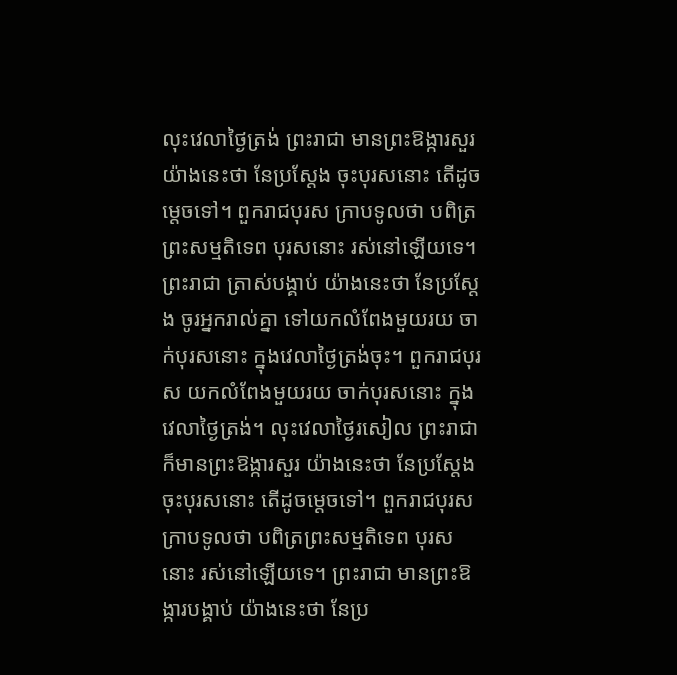លុះវេលាថ្ងៃត្រង់ ព្រះរាជា មានព្រះឱង្ការសួរ យ៉ាងនេះថា នែប្រស្តែង ចុះបុរសនោះ តើដូចម្តេចទៅ។ ពួករាជបុរស ក្រាបទូលថា បពិត្រព្រះសម្មតិទេព បុរសនោះ រស់នៅឡើយទេ។ ព្រះរាជា ត្រាស់បង្គាប់ យ៉ាងនេះថា នែប្រស្តែង ចូរអ្នករាល់គ្នា ទៅយកលំពែងមួយរយ ចាក់បុរសនោះ ក្នុងវេលាថ្ងៃត្រង់ចុះ។ ពួករាជបុរស យកលំពែងមួយរយ ចាក់បុរសនោះ ក្នុងវេលាថ្ងៃត្រង់។ លុះវេលាថ្ងៃរសៀល ព្រះរាជា ក៏មានព្រះឱង្ការសួរ យ៉ាងនេះថា នែប្រស្តែង ចុះបុរសនោះ តើដូចម្តេចទៅ។ ពួករាជបុរស ក្រាបទូលថា បពិត្រព្រះសម្មតិទេព បុរសនោះ រស់នៅឡើយទេ។ ព្រះរាជា មានព្រះឱង្ការបង្គាប់ យ៉ាងនេះថា នែប្រ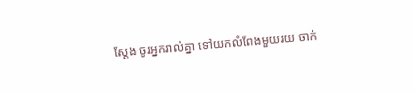ស្តែង ចូរអ្នករាល់គ្នា ទៅយកលំពែងមួយរយ ចាក់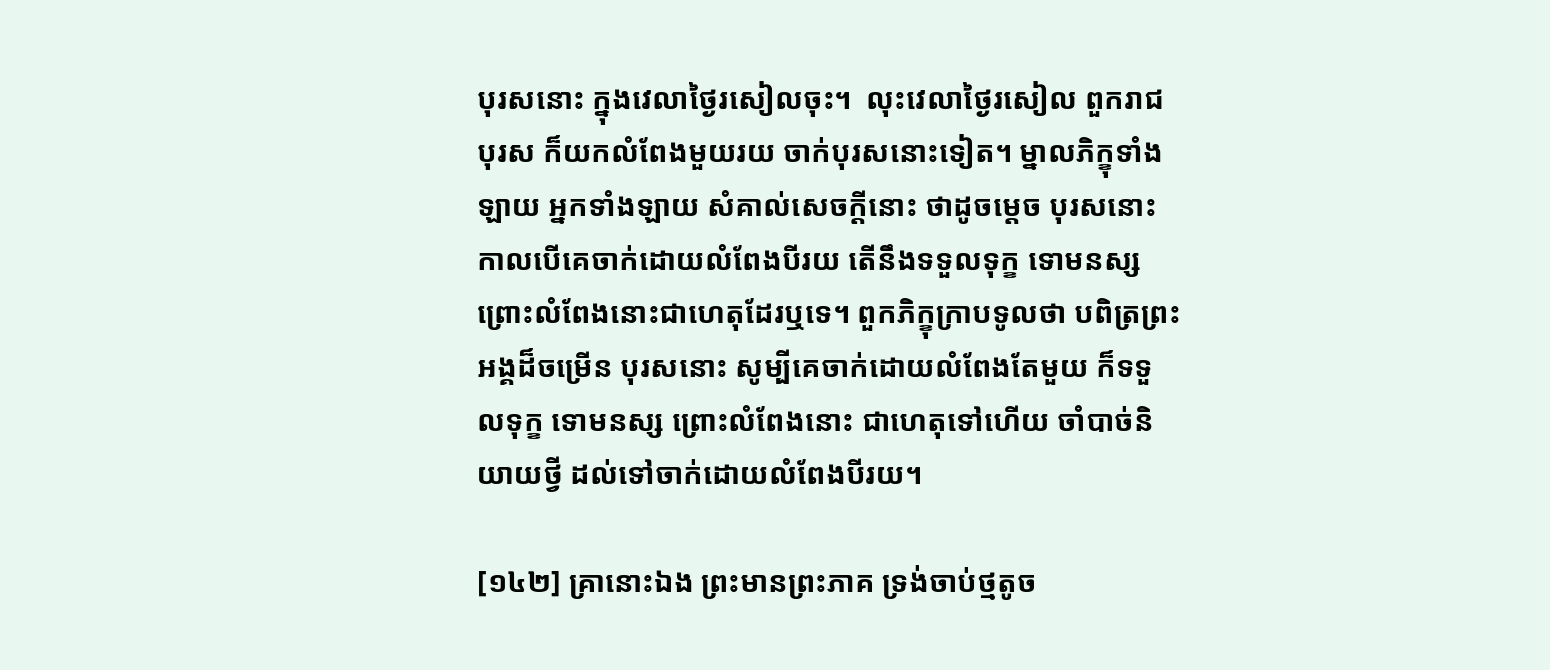បុរសនោះ ក្នុងវេលាថ្ងៃរសៀលចុះ។  លុះវេលាថ្ងៃរសៀល ពួករាជបុរស ក៏យកលំពែងមួយរយ ចាក់បុរសនោះទៀត។ ម្នាលភិក្ខុទាំងឡាយ អ្នកទាំងឡាយ សំគាល់សេចក្តីនោះ ថាដូចម្តេច បុរសនោះ កាលបើគេចាក់ដោយលំពែងបីរយ តើនឹងទទួលទុក្ខ ទោមនស្ស ព្រោះលំពែងនោះជាហេតុដែរឬទេ។ ពួកភិក្ខុក្រាបទូលថា បពិត្រព្រះអង្គដ៏ចម្រើន បុរសនោះ សូម្បីគេចាក់ដោយលំពែងតែមួយ ក៏ទទួលទុក្ខ ទោមនស្ស ព្រោះលំពែងនោះ ជាហេតុទៅហើយ ចាំបាច់និយាយថ្វី ដល់ទៅចាក់ដោយលំពែងបីរយ។

[១៤២] គ្រានោះឯង ព្រះមានព្រះភាគ ទ្រង់ចាប់ថ្មតូច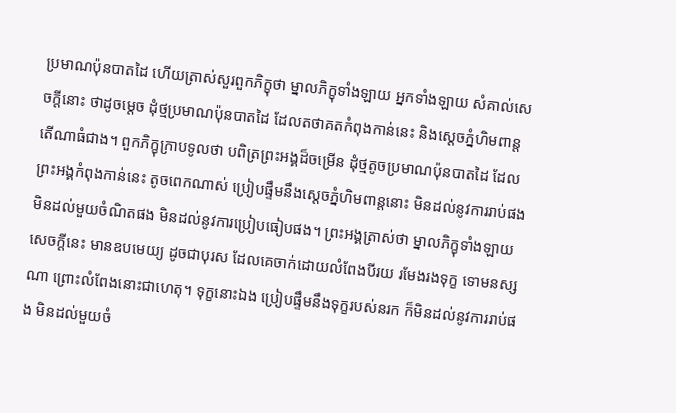ប្រមាណប៉ុនបាតដៃ ហើយត្រាស់សួរពួកភិក្ខុថា ម្នាលភិក្ខុទាំងឡាយ អ្នកទាំងឡាយ សំគាល់សេចក្តីនោះ ថាដូចម្តេច ដុំថ្មប្រមាណប៉ុនបាតដៃ ដែលតថាគតកំពុងកាន់នេះ និងស្តេចភ្នំហិមពាន្ត តើណាធំជាង។ ពួកភិក្ខុក្រាបទូលថា បពិត្រព្រះអង្គដ៏ចម្រើន ដុំថ្មតូចប្រមាណប៉ុនបាតដៃ ដែលព្រះអង្គកំពុងកាន់នេះ តូចពេកណាស់ ប្រៀបផ្ទឹមនឹងស្តេចភ្នំហិមពាន្តនោះ មិនដល់នូវការរាប់ផង មិនដល់មួយចំណិតផង មិនដល់នូវការប្រៀបធៀបផង។ ព្រះអង្គត្រាស់ថា ម្នាលភិក្ខុទាំងឡាយ សេចក្តីនេះ មានឧបមេយ្យ ដូចជាបុរស ដែលគេចាក់ដោយលំពែងបីរយ រមែងរងទុក្ខ ទោមនស្សណា ព្រោះលំពែងនោះជាហេតុ។ ទុក្ខនោះឯង ប្រៀបផ្ទឹមនឹងទុក្ខរបស់នរក ក៏មិនដល់នូវការរាប់ផង មិនដល់មួយចំ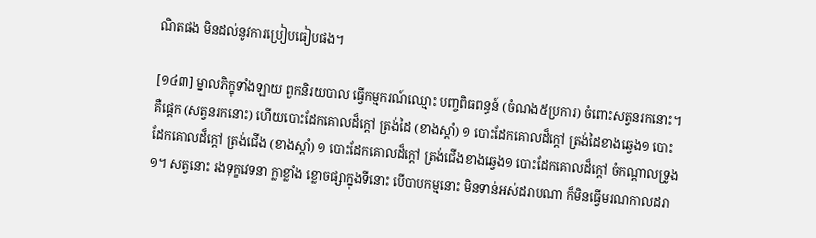ណិតផង មិនដល់នូវការប្រៀបធៀបផង។

[១៤៣] ម្នាលភិក្ខុទាំងឡាយ ពួកនិរយបាល ធ្វើកម្មករណ៍ឈ្មោះ បញ្ចពិធពន្ធន៍ (ចំណង៥ប្រការ) ចំពោះសត្វនរកនោះ។ គឺផ្តេក (សត្វនរកនោះ) ហើយបោះដែកគោលដ៏ក្តៅ ត្រង់ដៃ (ខាងស្តាំ) ១ បោះដែកគោលដ៏ក្តៅ ត្រង់ដៃខាងឆ្វេង១ បោះដែកគោលដ៏ក្តៅ ត្រង់ជើង (ខាងស្តាំ) ១ បោះដែកគោលដ៏ក្តៅ ត្រង់ជើងខាងឆ្វេង១ បោះដែកគោលដ៏ក្តៅ ចំកណ្តាលទ្រូង១។ សត្វនោះ រងទុក្ខវេទនា ក្លាខ្លាំង ខ្លោចផ្សាក្នុងទីនោះ បើបាបកម្មនោះ មិនទាន់អស់ដរាបណា ក៏មិនធ្វើមរណកាលដរា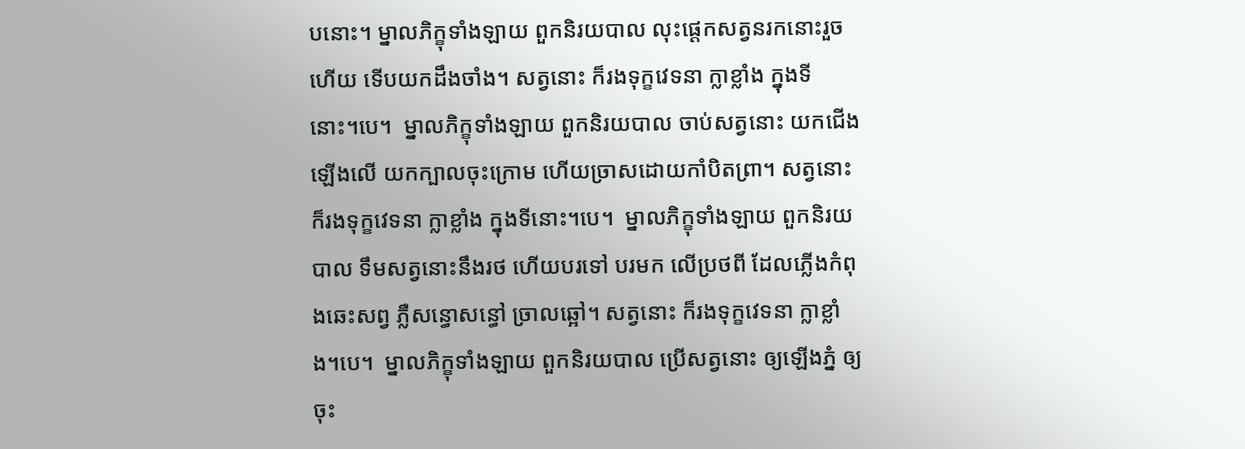បនោះ។ ម្នាលភិក្ខុទាំងឡាយ ពួកនិរយបាល លុះផ្តេកសត្វនរកនោះរួចហើយ ទើបយកដឹងចាំង។ សត្វនោះ ក៏រងទុក្ខវេទនា ក្លាខ្លាំង ក្នុងទីនោះ។បេ។  ម្នាលភិក្ខុទាំងឡាយ ពួកនិរយបាល ចាប់សត្វនោះ យកជើងឡើងលើ យកក្បាលចុះក្រោម ហើយច្រាសដោយកាំបិតព្រា។ សត្វនោះ ក៏រងទុក្ខវេទនា ក្លាខ្លាំង ក្នុងទីនោះ។បេ។  ម្នាលភិក្ខុទាំងឡាយ ពួកនិរយបាល ទឹមសត្វនោះនឹងរថ ហើយបរទៅ បរមក លើប្រថពី ដែលភ្លើងកំពុងឆេះសព្វ ភ្លឺសន្ធោសន្ធៅ ច្រាលឆ្អៅ។ សត្វនោះ ក៏រងទុក្ខវេទនា ក្លាខ្លាំង។បេ។  ម្នាលភិក្ខុទាំងឡាយ ពួកនិរយបាល ប្រើសត្វនោះ ឲ្យឡើងភ្នំ ឲ្យចុះ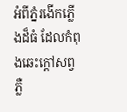អំពីភ្នំរងើកភ្លើងដ៏ធំ ដែលកំពុងឆេះក្តៅសព្វ ភ្លឺ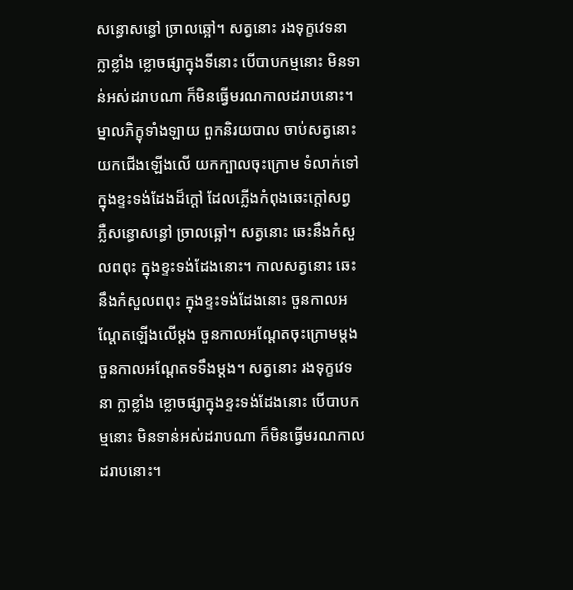សន្ធោសន្ធៅ ច្រាលឆ្អៅ។ សត្វនោះ រងទុក្ខវេទនា ក្លាខ្លាំង ខ្លោចផ្សាក្នុងទីនោះ បើបាបកម្មនោះ មិនទាន់អស់ដរាបណា ក៏មិនធ្វើមរណកាលដរាបនោះ។  ម្នាលភិក្ខុទាំងឡាយ ពួកនិរយបាល ចាប់សត្វនោះ យកជើងឡើងលើ យកក្បាលចុះក្រោម ទំលាក់ទៅក្នុងខ្ទះទង់ដែងដ៏ក្តៅ ដែលភ្លើងកំពុងឆេះក្តៅសព្វ ភ្លឺសន្ធោសន្ធៅ ច្រាលឆ្អៅ។ សត្វនោះ ឆេះនឹងកំសួលពពុះ ក្នុងខ្ទះទង់ដែងនោះ។ កាលសត្វនោះ ឆេះនឹងកំសួលពពុះ ក្នុងខ្ទះទង់ដែងនោះ ចួនកាលអណ្តែតឡើងលើម្តង ចួនកាលអណ្តែតចុះក្រោមម្តង ចួនកាលអណ្តែតទទឹងម្តង។ សត្វនោះ រងទុក្ខវេទនា ក្លាខ្លាំង ខ្លោចផ្សាក្នុងខ្ទះទង់ដែងនោះ បើបាបកម្មនោះ មិនទាន់អស់ដរាបណា ក៏មិនធ្វើមរណកាលដរាបនោះ។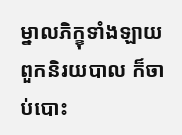ម្នាលភិក្ខុទាំងឡាយ ពួកនិរយបាល ក៏ចាប់បោះ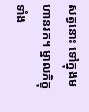សត្វនោះ ទៅក្នុងមហានរក។ ម្នាលភិក្ខុទាំង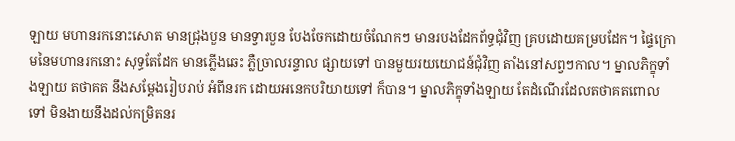ឡាយ មហានរកនោះសោត មានជ្រុងបួន មានទ្វារបួន បែងចែកដោយចំណែកៗ មានរបងដែកព័ទ្ធជុំវិញ គ្របដោយគម្របដែក។ ផ្ទៃក្រោមនៃមហានរកនោះ សុទ្ធតែដែក មានភ្លើងឆេះ ភ្លឺច្រាលរន្ទាល ផ្សាយទៅ បានមួយរយយោជន៍ជុំវិញ តាំងនៅសព្វៗកាល។ ម្នាលភិក្ខុទាំងឡាយ តថាគត នឹងសម្តែងរៀបរាប់ អំពីនរក ដោយអនេកបរិយាយទៅ ក៏បាន។ ម្នាលភិក្ខុទាំងឡាយ តែដំណើរដែលតថាគតពោលទៅ មិនងាយនឹងដល់កម្រិតនរ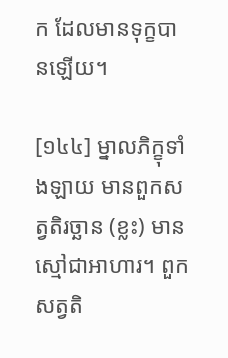ក ដែលមានទុក្ខបានឡើយ។

[១៤៤] ម្នាលភិក្ខុទាំងឡាយ មានពួកសត្វតិរច្ឆាន (ខ្លះ) មានស្មៅជាអាហារ។ ពួកសត្វតិ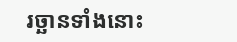រច្ឆានទាំងនោះ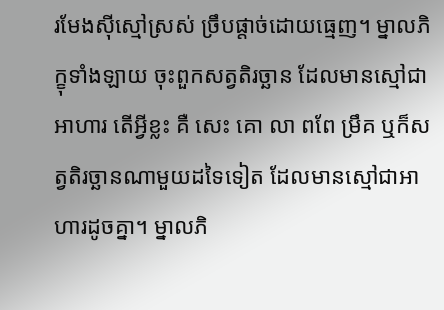រមែងស៊ីស្មៅស្រស់ ច្រឹបផ្តាច់ដោយធ្មេញ។ ម្នាលភិក្ខុទាំងឡាយ ចុះពួកសត្វតិរច្ឆាន ដែលមានស្មៅជាអាហារ តើអ្វីខ្លះ គឺ សេះ គោ លា ពពែ ម្រឹគ ឬក៏សត្វតិរច្ឆានណាមួយដទៃទៀត ដែលមានស្មៅជាអាហារដូចគ្នា។ ម្នាលភិ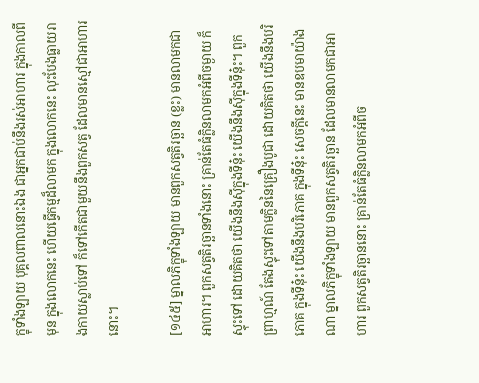ក្ខុទាំងឡាយ បុគ្គលពាលនោះឯង ជាអ្នកជាប់នឹងរស់អាហារ ក្នុងកាលពីមុន ក្នុងលោកនេះ ហើយធ្វើកម្មដ៏លាមក ក្នុងលោកនេះ លុះបែងធ្លាយរាងកាយស្លាប់ទៅ ក៏ទៅកើតជាមួយនឹងពួកសត្វ ដែលមានស្មៅជាអាហារនោះ។

[១៤៥] ម្នាលភិក្ខុទាំងឡាយ មានពួកសត្វតិរច្ឆាន (ខ្លះ) មានលាមកជាអាហារ។ ពួកសត្វតិរច្ឆានទាំងនោះ គ្រាន់តែធំក្លិនលាមកអំពីចម្ងាយ ក៏ស្ទុះទៅ ដោយគិតថា យើងនឹងស៊ីក្នុងទីនុ៎ះ យើងនឹងស៊ីក្នុងទីនុ៎ះ។ ពួកព្រាហ្មណ៍ តែងស្ទុះទៅតាមក្លិននៃគ្រឿងបូជា ដោយគិតថា យើងនឹងបរិភោគ ក្នុងទីនុ៎ះ យើងនឹងបរិភោគ ក្នុងទីនុ៎ះ សេចក្តីនេះ មានឧបមាយ៉ាងណា ម្នាលភិក្ខុទាំងឡាយ មានពួកសត្វតិរច្ឆាន ដែលមានលាមកជាអាហារ ពួកសត្វតិរច្ឆាននោះ គ្រាន់តែធំក្លិនលាមកអំពីច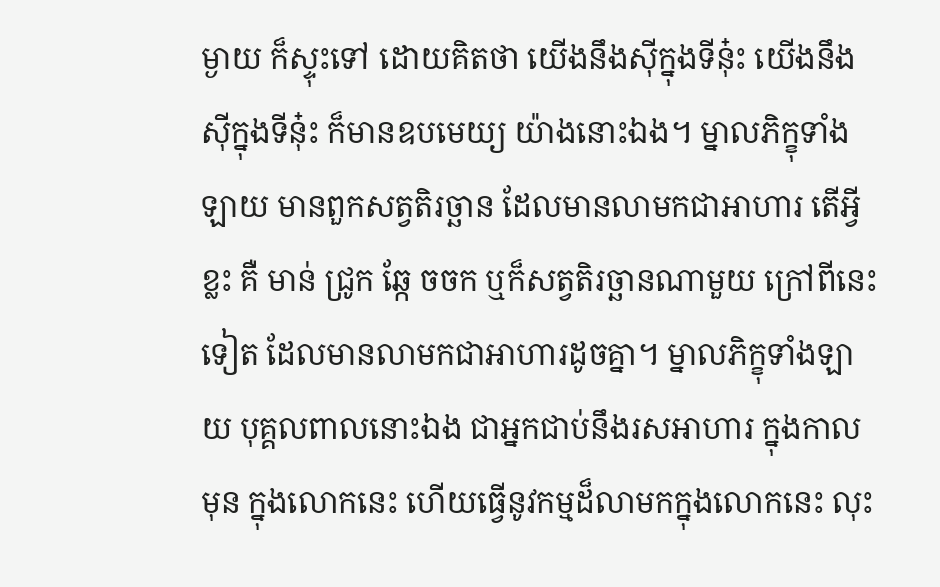ម្ងាយ ក៏ស្ទុះទៅ ដោយគិតថា យើងនឹងស៊ីក្នុងទីនុ៎ះ យើងនឹងស៊ីក្នុងទីនុ៎ះ ក៏មានឧបមេយ្យ យ៉ាងនោះឯង។ ម្នាលភិក្ខុទាំងឡាយ មានពួកសត្វតិរច្ឆាន ដែលមានលាមកជាអាហារ តើអ្វីខ្លះ គឺ មាន់ ជ្រូក ឆ្កែ ចចក ឬក៏សត្វតិរច្ឆានណាមួយ ក្រៅពីនេះទៀត ដែលមានលាមកជាអាហារដូចគ្នា។ ម្នាលភិក្ខុទាំងឡាយ បុគ្គលពាលនោះឯង ជាអ្នកជាប់នឹងរសអាហារ ក្នុងកាលមុន ក្នុងលោកនេះ ហើយធ្វើនូវកម្មដ៏លាមកក្នុងលោកនេះ លុះ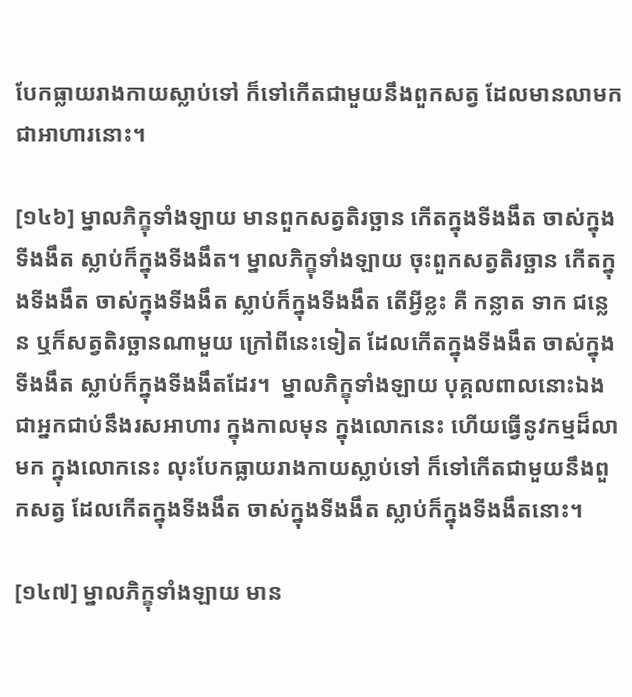បែកធ្លាយរាងកាយស្លាប់ទៅ ក៏ទៅកើតជាមួយនឹងពួកសត្វ ដែលមានលាមកជាអាហារនោះ។

[១៤៦] ម្នាលភិក្ខុទាំងឡាយ មានពួកសត្វតិរច្ឆាន កើតក្នុងទីងងឹត ចាស់ក្នុងទីងងឹត ស្លាប់ក៏ក្នុងទីងងឹត។ ម្នាលភិក្ខុទាំងឡាយ ចុះពួកសត្វតិរច្ឆាន កើតក្នុងទីងងឹត ចាស់ក្នុងទីងងឹត ស្លាប់ក៏ក្នុងទីងងឹត តើអ្វីខ្លះ គឺ កន្លាត ទាក ជន្លេន ឬក៏សត្វតិរច្ឆានណាមួយ ក្រៅពីនេះទៀត ដែលកើតក្នុងទីងងឹត ចាស់ក្នុងទីងងឹត ស្លាប់ក៏ក្នុងទីងងឹតដែរ។  ម្នាលភិក្ខុទាំងឡាយ បុគ្គលពាលនោះឯង ជាអ្នកជាប់នឹងរសអាហារ ក្នុងកាលមុន ក្នុងលោកនេះ ហើយធ្វើនូវកម្មដ៏លាមក ក្នុងលោកនេះ លុះបែកធ្លាយរាងកាយស្លាប់ទៅ ក៏ទៅកើតជាមួយនឹងពួកសត្វ ដែលកើតក្នុងទីងងឹត ចាស់ក្នុងទីងងឹត ស្លាប់ក៏ក្នុងទីងងឹតនោះ។

[១៤៧] ម្នាលភិក្ខុទាំងឡាយ មាន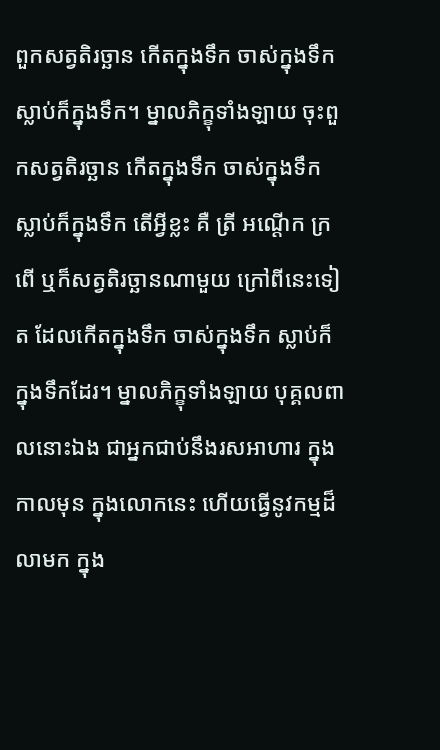ពួកសត្វតិរច្ឆាន កើតក្នុងទឹក ចាស់ក្នុងទឹក ស្លាប់ក៏ក្នុងទឹក។ ម្នាលភិក្ខុទាំងឡាយ ចុះពួកសត្វតិរច្ឆាន កើតក្នុងទឹក ចាស់ក្នុងទឹក ស្លាប់ក៏ក្នុងទឹក តើអ្វីខ្លះ គឺ ត្រី អណ្តើក ក្រពើ ឬក៏សត្វតិរច្ឆានណាមួយ ក្រៅពីនេះទៀត ដែលកើតក្នុងទឹក ចាស់ក្នុងទឹក ស្លាប់ក៏ក្នុងទឹកដែរ។ ម្នាលភិក្ខុទាំងឡាយ បុគ្គលពាលនោះឯង ជាអ្នកជាប់នឹងរសអាហារ ក្នុងកាលមុន ក្នុងលោកនេះ ហើយធ្វើនូវកម្មដ៏លាមក ក្នុង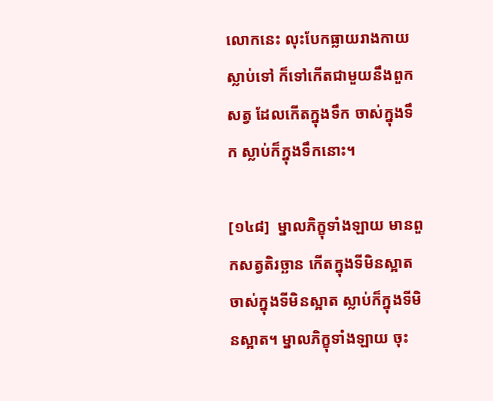លោកនេះ លុះបែកធ្លាយរាងកាយស្លាប់ទៅ ក៏ទៅកើតជាមួយនឹងពួកសត្វ ដែលកើតក្នុងទឹក ចាស់ក្នុងទឹក ស្លាប់ក៏ក្នុងទឹកនោះ។

[១៤៨]  ម្នាលភិក្ខុទាំងឡាយ មានពួកសត្វតិរច្ឆាន កើតក្នុងទីមិនស្អាត ចាស់ក្នុងទីមិនស្អាត ស្លាប់ក៏ក្នុងទីមិនស្អាត។ ម្នាលភិក្ខុទាំងឡាយ ចុះ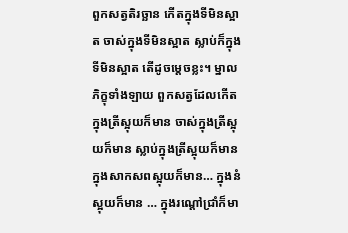ពួកសត្វតិរច្ឆាន កើតក្នុងទីមិនស្អាត ចាស់ក្នុងទីមិនស្អាត ស្លាប់ក៏ក្នុងទីមិនស្អាត តើដូចម្តេចខ្លះ។ ម្នាលភិក្ខុទាំងឡាយ ពួកសត្វដែលកើតក្នុងត្រីស្អុយក៏មាន ចាស់ក្នុងត្រីស្អុយក៏មាន ស្លាប់ក្នុងត្រីស្អុយក៏មាន ក្នុងសាកសពស្អុយក៏មាន… ក្នុងនំស្អុយក៏មាន … ក្នុងរណ្តៅជ្រាំក៏មា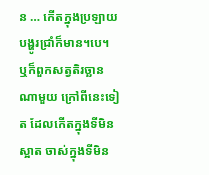ន … កើតក្នុងប្រឡាយបង្ហូរជ្រាំក៏មាន។បេ។ ឬក៏ពួកសត្វតិរច្ឆានណាមួយ ក្រៅពីនេះទៀត ដែលកើតក្នុងទីមិនស្អាត ចាស់ក្នុងទីមិន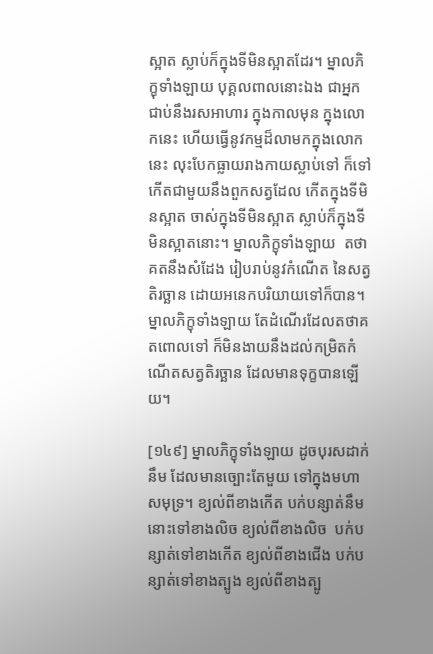ស្អាត ស្លាប់ក៏ក្នុងទីមិនស្អាតដែរ។ ម្នាលភិក្ខុទាំងឡាយ បុគ្គលពាលនោះឯង ជាអ្នកជាប់នឹងរសអាហារ ក្នុងកាលមុន ក្នុងលោកនេះ ហើយធ្វើនូវកម្មដ៏លាមកក្នុងលោកនេះ លុះបែកធ្លាយរាងកាយស្លាប់ទៅ ក៏ទៅកើតជាមួយនឹងពួកសត្វដែល កើតក្នុងទីមិនស្អាត ចាស់ក្នុងទីមិនស្អាត ស្លាប់ក៏ក្នុងទីមិនស្អាតនោះ។ ម្នាលភិក្ខុទាំងឡាយ  តថាគតនឹងសំដែង រៀបរាប់នូវកំណើត នៃសត្វតិរច្ឆាន ដោយអនេកបរិយាយទៅក៏បាន។ ម្នាលភិក្ខុទាំងឡាយ តែដំណើរដែលតថាគតពោលទៅ ក៏មិនងាយនឹងដល់កម្រិតកំណើតសត្វតិរច្ឆាន ដែលមានទុក្ខបានឡើយ។

[១៤៩] ម្នាលភិក្ខុទាំងឡាយ ដូចបុរសដាក់នឹម ដែលមានច្បោះតែមួយ ទៅក្នុងមហាសមុទ្រ។ ខ្យល់ពីខាងកើត បក់បន្សាត់នឹមនោះទៅខាងលិច ខ្យល់ពីខាងលិច  បក់បន្សាត់ទៅខាងកើត ខ្យល់ពីខាងជើង បក់បន្សាត់ទៅខាងត្បូង ខ្យល់ពីខាងត្បូ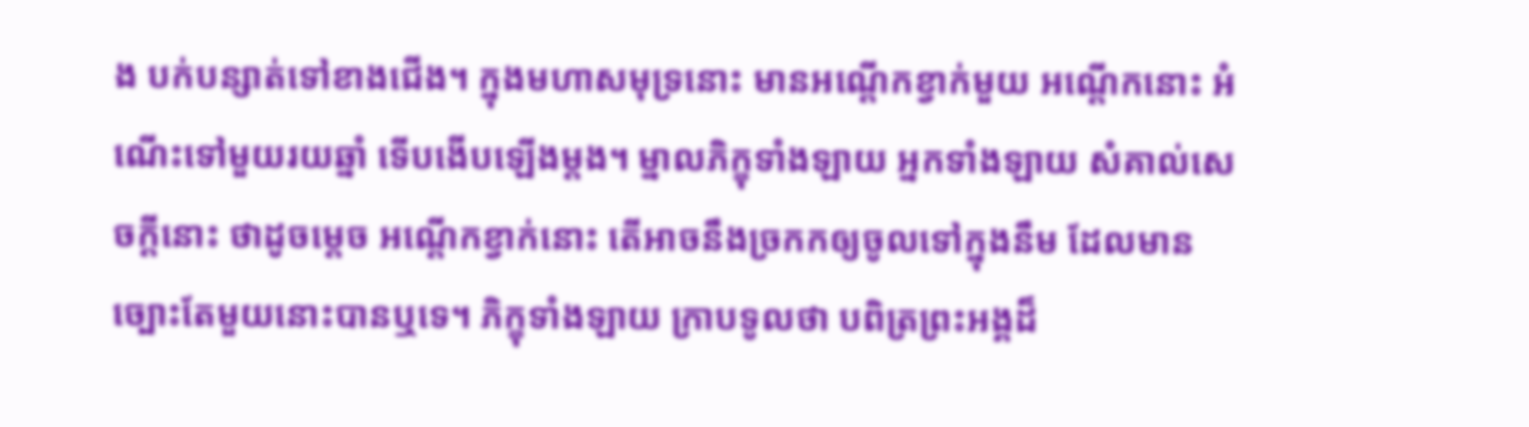ង បក់បន្សាត់ទៅខាងជើង។ ក្នុងមហាសមុទ្រនោះ មានអណ្តើកខ្វាក់មួយ អណ្តើកនោះ អំណើះទៅមួយរយឆ្នាំ ទើបងើបឡើងម្តង។ ម្នាលភិក្ខុទាំងឡាយ អ្នកទាំងឡាយ សំគាល់សេចក្តីនោះ ថាដូចម្តេច អណ្តើកខ្វាក់នោះ តើអាចនឹងច្រកកឲ្យចូលទៅក្នុងនឹម ដែលមានច្បោះតែមួយនោះបានឬទេ។ ភិក្ខុទាំងឡាយ ក្រាបទូលថា បពិត្រព្រះអង្គដ៏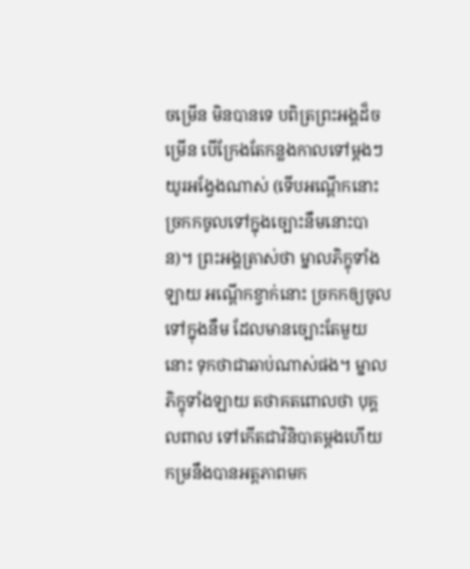ចម្រើន មិនបានទេ បពិត្រព្រះអង្គដ៏ចម្រើន បើក្រែងតែកន្លងកាលទៅម្តងៗ យូរអង្វែងណាស់ (ទើបអណ្តើកនោះ ច្រកកចូលទៅក្នុងច្បោះនឹមនោះបាន)។ ព្រះអង្គត្រាស់ថា ម្នាលភិក្ខុទាំងឡាយ អណ្តើកខ្វាក់នោះ ច្រកកឲ្យចូលទៅក្នុងនឹម ដែលមានច្បោះតែមួយនោះ ទុកថាជាឆាប់ណាស់ផង។ ម្នាលភិក្ខុទាំងឡាយ តថាគតពោលថា បុគ្គលពាល ទៅកើតជាវិនិបាតម្តងហើយ កម្រនឹងបានអត្តភាពមក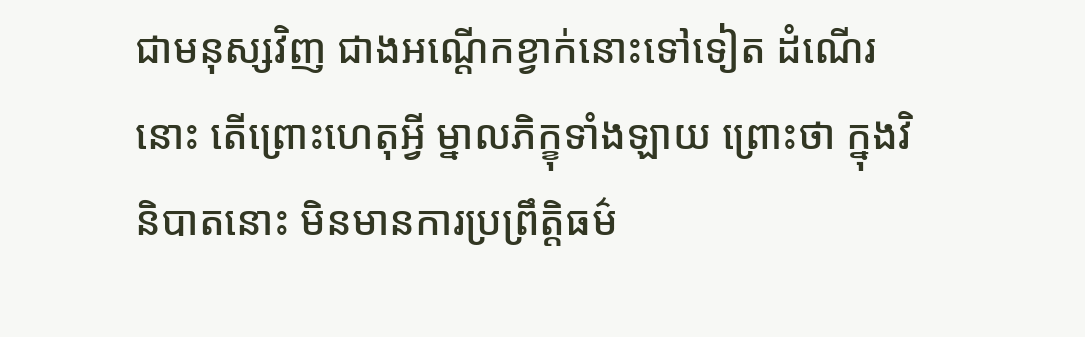ជាមនុស្សវិញ ជាងអណ្តើកខ្វាក់នោះទៅទៀត ដំណើរនោះ តើព្រោះហេតុអ្វី ម្នាលភិក្ខុទាំងឡាយ ព្រោះថា ក្នុងវិនិបាតនោះ មិនមានការប្រព្រឹត្តិធម៌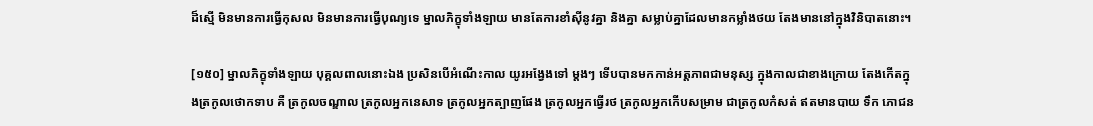ដ៏ស្មើ មិនមានការធ្វើកុសល មិនមានការធ្វើបុណ្យទេ ម្នាលភិក្ខុទាំងឡាយ មានតែការខាំស៊ីនូវគ្នា និងគ្នា សម្លាប់គ្នាដែលមានកម្លាំងថយ តែងមាននៅក្នុងវិនិបាតនោះ។

[១៥០] ម្នាលភិក្ខុទាំងឡាយ បុគ្គលពាលនោះឯង ប្រសិនបើអំណើះកាល យូរអង្វែងទៅ ម្តងៗ ទើបបានមកកាន់អត្តភាពជាមនុស្ស ក្នុងកាលជាខាងក្រោយ តែងកើតក្នុងត្រកូលថោកទាប គឺ ត្រកូលចណ្ឌាល ត្រកូលអ្នកនេសាទ ត្រកូលអ្នកត្បាញផែង ត្រកូលអ្នកធ្វើរថ ត្រកូលអ្នកកើបសម្រាម ជាត្រកូលកំសត់ ឥតមានបាយ ទឹក ភោជន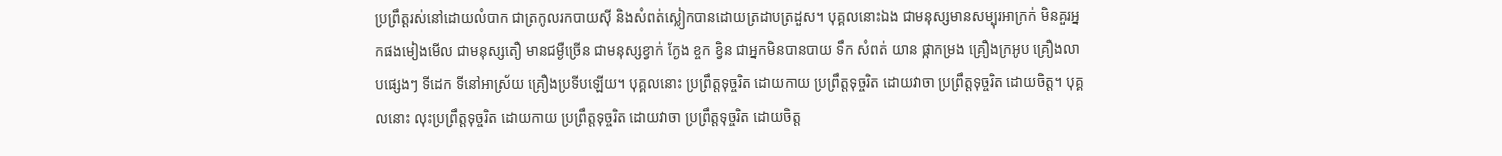ប្រព្រឹត្តរស់នៅដោយលំបាក ជាត្រកូលរកបាយស៊ី និងសំពត់ស្លៀកបានដោយត្រដាបត្រដួស។ បុគ្គលនោះឯង ជាមនុស្សមានសម្បុរអាក្រក់ មិនគួរអ្នកផងមៀងមើល ជាមនុស្សតឿ មានជម្ងឺច្រើន ជាមនុស្សខ្វាក់ ក្ងែង ខ្ចក ខ្វិន ជាអ្នកមិនបានបាយ ទឹក សំពត់ យាន ផ្កាកម្រង គ្រឿងក្រអូប គ្រឿងលាបផ្សេងៗ ទីដេក ទីនៅអាស្រ័យ គ្រឿងប្រទីបឡើយ។ បុគ្គលនោះ ប្រព្រឹត្តទុច្ចរិត ដោយកាយ ប្រព្រឹត្តទុច្ចរិត ដោយវាចា ប្រព្រឹត្តទុច្ចរិត ដោយចិត្ត។ បុគ្គលនោះ លុះប្រព្រឹត្តទុច្ចរិត ដោយកាយ ប្រព្រឹត្តទុច្ចរិត ដោយវាចា ប្រព្រឹត្តទុច្ចរិត ដោយចិត្ត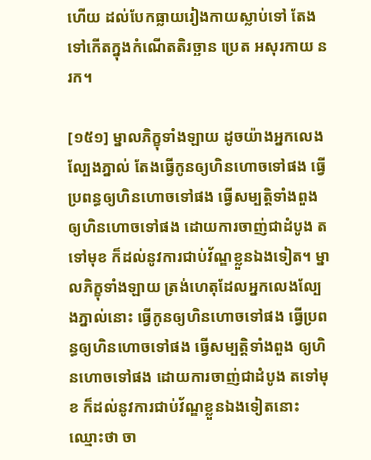ហើយ ដល់បែកធ្លាយរៀងកាយស្លាប់ទៅ តែងទៅកើតក្នុងកំណើតតិរច្ឆាន ប្រេត អសុរកាយ នរក។

[១៥១] ម្នាលភិក្ខុទាំងឡាយ ដូចយ៉ាងអ្នកលេងល្បែងភ្នាល់ តែងធ្វើកូនឲ្យហិនហោចទៅផង ធ្វើប្រពន្ធឲ្យហិនហោចទៅផង ធ្វើសម្បត្តិទាំងពួង ឲ្យហិនហោចទៅផង ដោយការចាញ់ជាដំបូង តទៅមុខ ក៏ដល់នូវការជាប់វ័ណ្ឌខ្លួនឯងទៀត។ ម្នាលភិក្ខុទាំងឡាយ ត្រង់ហេតុដែលអ្នកលេងល្បែងភ្នាល់នោះ ធ្វើកូនឲ្យហិនហោចទៅផង ធ្វើប្រពន្ធឲ្យហិនហោចទៅផង ធ្វើសម្បត្តិទាំងពួង ឲ្យហិនហោចទៅផង ដោយការចាញ់ជាដំបូង តទៅមុខ ក៏ដល់នូវការជាប់វ័ណ្ឌខ្លួនឯងទៀតនោះ ឈ្មោះថា ចា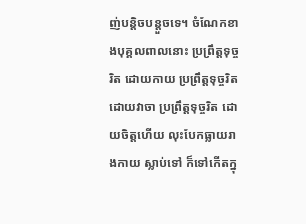ញ់បន្តិចបន្តួចទេ។ ចំណែកខាងបុគ្គលពាលនោះ ប្រព្រឹត្តទុច្ចរិត ដោយកាយ ប្រព្រឹត្តទុច្ចរិត ដោយវាចា ប្រព្រឹត្តទុច្ចរិត ដោយចិត្តហើយ លុះបែកធ្លាយរាងកាយ ស្លាប់ទៅ ក៏ទៅកើតក្នុ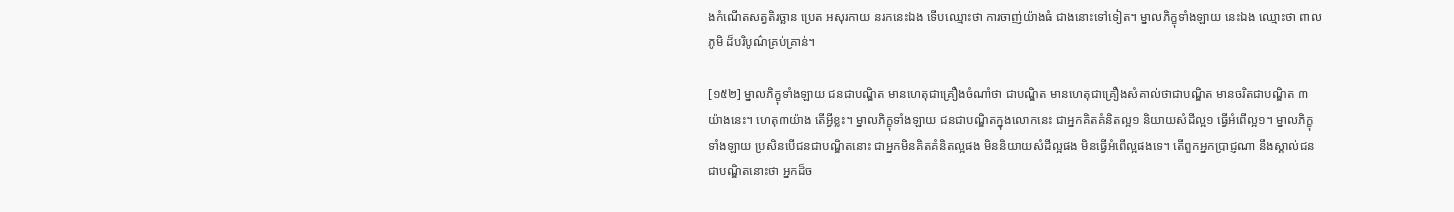ងកំណើតសត្វតិរច្ឆាន ប្រេត អសុរកាយ នរកនេះឯង ទើបឈ្មោះថា ការចាញ់យ៉ាងធំ ជាងនោះទៅទៀត។ ម្នាលភិក្ខុទាំងឡាយ នេះឯង ឈ្មោះថា ពាលភូមិ ដ៏បរិបូណ៌គ្រប់គ្រាន់។

[១៥២] ម្នាលភិក្ខុទាំងឡាយ ជនជាបណ្ឌិត មានហេតុជាគ្រឿងចំណាំថា ជាបណ្ឌិត មានហេតុជាគ្រឿងសំគាល់ថាជាបណ្ឌិត មានចរិតជាបណ្ឌិត ៣ យ៉ាងនេះ។ ហេតុ៣យ៉ាង តើអ្វីខ្លះ។ ម្នាលភិក្ខុទាំងឡាយ ជនជាបណ្ឌិតក្នុងលោកនេះ ជាអ្នកគិតគំនិតល្អ១ និយាយសំដីល្អ១ ធ្វើអំពើល្អ១។ ម្នាលភិក្ខុទាំងឡាយ ប្រសិនបើជនជាបណ្ឌិតនោះ ជាអ្នកមិនគិតគំនិតល្អផង មិននិយាយសំដីល្អផង មិនធ្វើអំពើល្អផងទេ។ តើពួកអ្នកប្រាជ្ញណា នឹងស្គាល់ជនជាបណ្ឌិតនោះថា អ្នកដ៏ច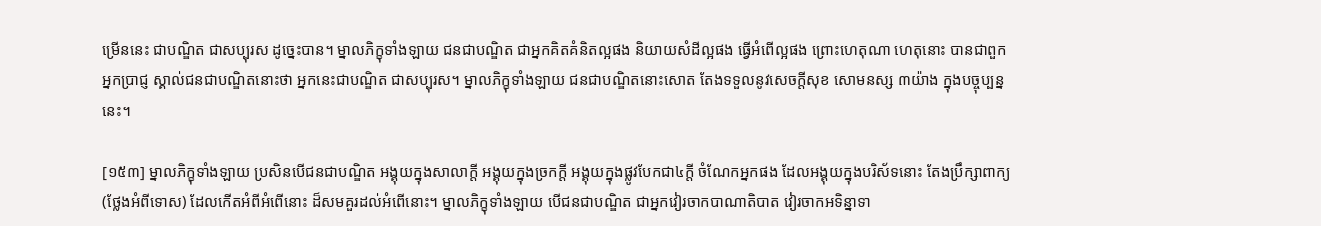ម្រើននេះ ជាបណ្ឌិត ជាសប្បុរស ដូច្នេះបាន។ ម្នាលភិក្ខុទាំងឡាយ ជនជាបណ្ឌិត ជាអ្នកគិតគំនិតល្អផង និយាយសំដីល្អផង ធ្វើអំពើល្អផង ព្រោះហេតុណា ហេតុនោះ បានជាពួកអ្នកប្រាជ្ញ ស្គាល់ជនជាបណ្ឌិតនោះថា អ្នកនេះជាបណ្ឌិត ជាសប្បុរស។ ម្នាលភិក្ខុទាំងឡាយ ជនជាបណ្ឌិតនោះសោត តែងទទួលនូវសេចក្តីសុខ សោមនស្ស ៣យ៉ាង ក្នុងបច្ចុប្បន្ននេះ។

[១៥៣] ម្នាលភិក្ខុទាំងឡាយ ប្រសិនបើជនជាបណ្ឌិត អង្គុយក្នុងសាលាក្តី អង្គុយក្នុងច្រកក្តី អង្គុយក្នុងផ្លូវបែកជា៤ក្តី ចំណែកអ្នកផង ដែលអង្គុយក្នុងបរិស័ទនោះ តែងប្រឹក្សាពាក្យ (ថ្លែងអំពីទោស) ដែលកើតអំពីអំពើនោះ ដ៏សមគួរដល់អំពើនោះ។ ម្នាលភិក្ខុទាំងឡាយ បើជនជាបណ្ឌិត ជាអ្នកវៀរចាកបាណាតិបាត វៀរចាកអទិន្នាទា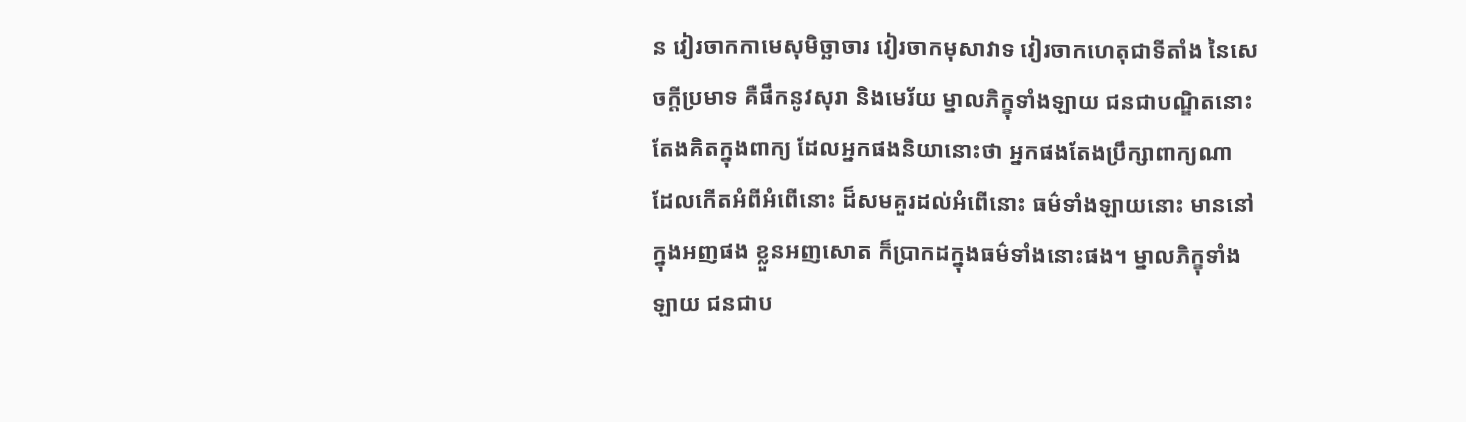ន វៀរចាកកាមេសុមិច្ឆាចារ វៀរចាកមុសាវាទ វៀរចាកហេតុជាទីតាំង នៃសេចក្តីប្រមាទ គឺផឹកនូវសុរា និងមេរ័យ ម្នាលភិក្ខុទាំងឡាយ ជនជាបណ្ឌិតនោះ តែងគិតក្នុងពាក្យ ដែលអ្នកផងនិយានោះថា អ្នកផងតែងប្រឹក្សាពាក្យណា ដែលកើតអំពីអំពើនោះ ដ៏សមគួរដល់អំពើនោះ ធម៌ទាំងឡាយនោះ មាននៅក្នុងអញផង ខ្លួនអញសោត ក៏ប្រាកដក្នុងធម៌ទាំងនោះផង។ ម្នាលភិក្ខុទាំងឡាយ ជនជាប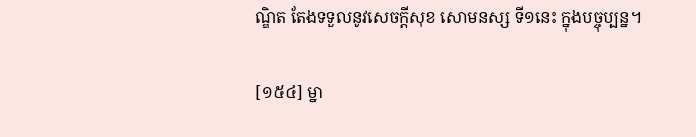ណ្ឌិត តែងទទួលនូវសេចក្តីសុខ សោមនស្ស ទី១នេះ ក្នុងបច្ចុប្បន្ន។

[១៥៤] ម្នា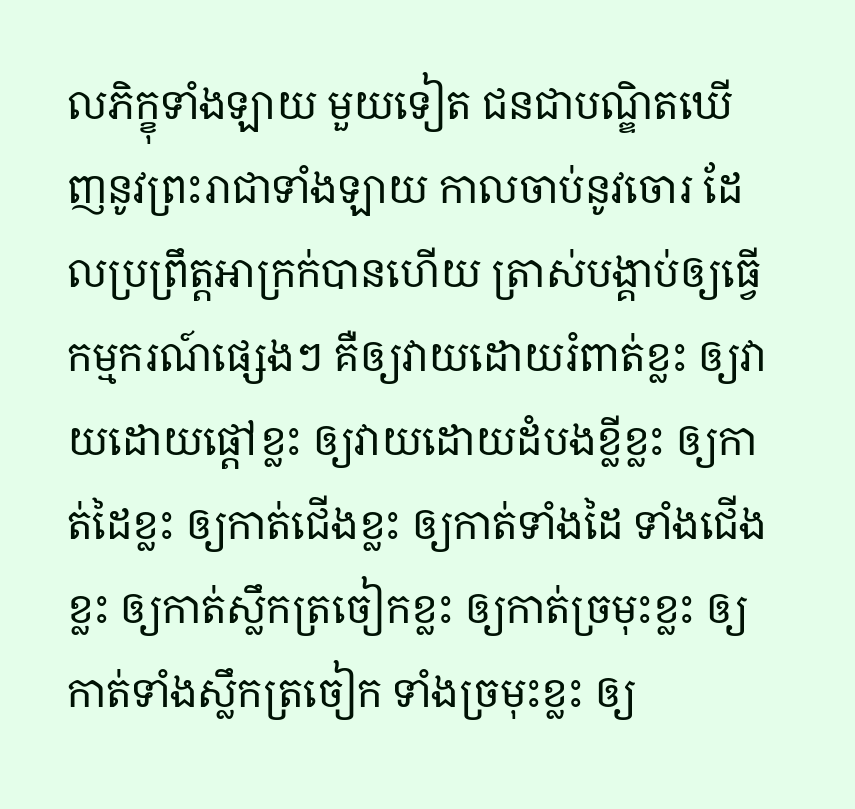លភិក្ខុទាំងឡាយ មួយទៀត ជនជាបណ្ឌិតឃើញនូវព្រះរាជាទាំងឡាយ កាលចាប់នូវចោរ ដែលប្រព្រឹត្តអាក្រក់បានហើយ ត្រាស់បង្គាប់ឲ្យធ្វើកម្មករណ៍ផ្សេងៗ គឺឲ្យវាយដោយរំពាត់ខ្លះ ឲ្យវាយដោយផ្តៅខ្លះ ឲ្យវាយដោយដំបងខ្លីខ្លះ ឲ្យកាត់ដៃខ្លះ ឲ្យកាត់ជើងខ្លះ ឲ្យកាត់ទាំងដៃ ទាំងជើងខ្លះ ឲ្យកាត់ស្លឹកត្រចៀកខ្លះ ឲ្យកាត់ច្រមុះខ្លះ ឲ្យកាត់ទាំងស្លឹកត្រចៀក ទាំងច្រមុះខ្លះ ឲ្យ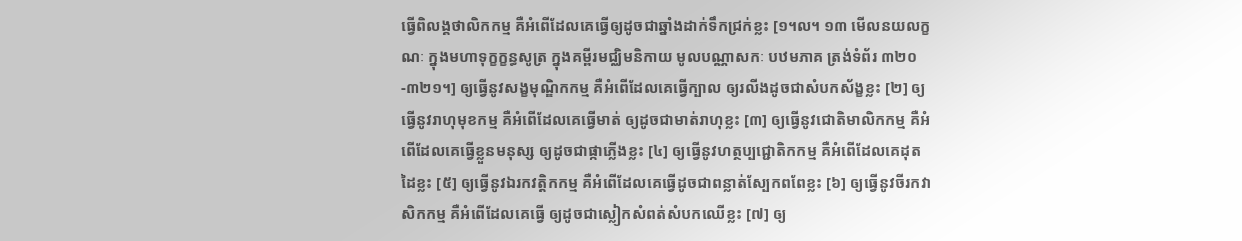ធ្វើពិលង្គថាលិកកម្ម គឺអំពើដែលគេធ្វើឲ្យដូចជាឆ្នាំងដាក់ទឹកជ្រក់ខ្លះ [១។ល។ ១៣ មើលនយលក្ខណៈ ក្នុងមហាទុក្ខក្ខន្ធសូត្រ ក្នុងគម្ពីរមជ្ឈិមនិកាយ មូលបណ្ណាសកៈ បឋមភាគ ត្រង់ទំព័រ ៣២០-៣២១។] ឲ្យធ្វើនូវសង្ខមុណ្ឌិកកម្ម គឺអំពើដែលគេធ្វើក្បាល ឲ្យរលីងដូចជាសំបកស័ង្ខខ្លះ [២] ឲ្យធ្វើនូវរាហុមុខកម្ម គឺអំពើដែលគេធ្វើមាត់ ឲ្យដូចជាមាត់រាហុខ្លះ [៣] ឲ្យធ្វើនូវជោតិមាលិកកម្ម គឺអំពើដែលគេធ្វើខ្លួនមនុស្ស ឲ្យដូចជាផ្កាភ្លើងខ្លះ [៤] ឲ្យធ្វើនូវហត្ថប្បជ្ជោតិកកម្ម គឺអំពើដែលគេដុតដៃខ្លះ [៥] ឲ្យធ្វើនូវឯរកវត្តិកកម្ម គឺអំពើដែលគេធ្វើដូចជាពន្លាត់ស្បែកពពែខ្លះ [៦] ឲ្យធ្វើនូវចីរកវាសិកកម្ម គឺអំពើដែលគេធ្វើ ឲ្យដូចជាស្លៀកសំពត់សំបកឈើខ្លះ [៧] ឲ្យ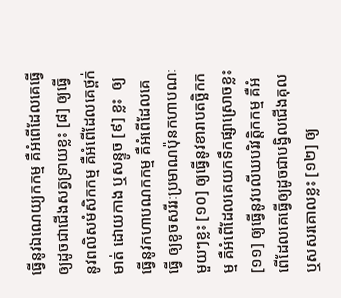ធ្វើនូវឯណេយ្យកកម្ម គឺអំពើដែលគេធ្វើឲ្យដូចជាជើងសត្វទ្រាយខ្លះ [៨] ឲ្យធ្វើនូវពលិសមំសិកកម្ម គឺអំពើដែលគេថ្ពក់មាត់ ដោយកាង ឬសន្ទូច [៩] ខ្លះ  ឲ្យធ្វើនូវកហាបណកកម្ម គឺអំពើដែលគេធ្វើ ឲ្យខូចសរីរៈប្រមាណប៉ុនកហាបណៈ មួយៗខ្លះ [១០] ឲ្យធ្វើនូវខារាបតច្ឆិកកម្ម គឺអំពើដែលគេយកទឹកផ្សាស្រោចខ្លះ [១១] ឲ្យធ្វើនូវបលីឃបរិវត្តិកកម្ម គឺអំពើដែលគេធ្វើឲ្យដូចជាបង្វិលជើងគុល ឬសសរគោលខ្លះ [១២] ឲ្យ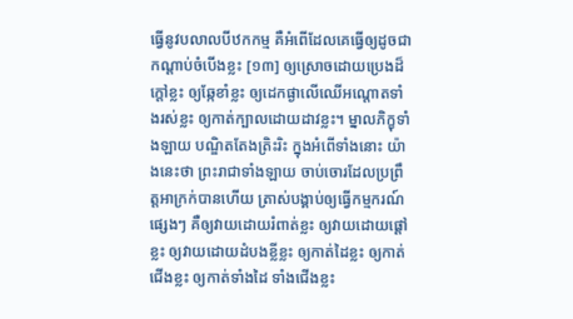ធ្វើនូវបលាលបីឋកកម្ម គឺអំពើដែលគេធ្វើឲ្យដូចជាកណ្តាប់ចំបើងខ្លះ [១៣] ឲ្យស្រោចដោយប្រេងដ៏ក្តៅខ្លះ ឲ្យឆ្កែខាំខ្លះ ឲ្យដេកផ្ងាលើឈើអណ្តោតទាំងរស់ខ្លះ ឲ្យកាត់ក្បាលដោយដាវខ្លះ។ ម្នាលភិក្ខុទាំងឡាយ បណ្ឌិតតែងត្រិះរិះ ក្នុងអំពើទាំងនោះ យ៉ាងនេះថា ព្រះរាជាទាំងឡាយ ចាប់ចោរដែលប្រព្រឹត្តអាក្រក់បានហើយ ត្រាស់បង្គាប់ឲ្យធ្វើកម្មករណ៍ផ្សេងៗ គឺឲ្យវាយដោយរំពាត់ខ្លះ ឲ្យវាយដោយផ្តៅខ្លះ ឲ្យវាយដោយដំបងខ្លីខ្លះ ឲ្យកាត់ដៃខ្លះ ឲ្យកាត់ជើងខ្លះ ឲ្យកាត់ទាំងដៃ ទាំងជើងខ្លះ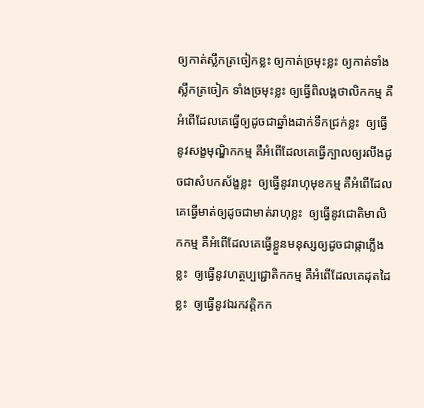ឲ្យកាត់ស្លឹកត្រចៀកខ្លះ ឲ្យកាត់ច្រមុះខ្លះ ឲ្យកាត់ទាំងស្លឹកត្រចៀក ទាំងច្រមុះខ្លះ ឲ្យធ្វើពិលង្គថាលិកកម្ម គឺអំពើដែលគេធ្វើឲ្យដូចជាឆ្នាំងដាក់ទឹកជ្រក់ខ្លះ  ឲ្យធ្វើនូវសង្ខមុណ្ឌិកកម្ម គឺអំពើដែលគេធ្វើក្បាលឲ្យរលីងដូចជាសំបកស័ង្ខខ្លះ  ឲ្យធ្វើនូវរាហុមុខកម្ម គឺអំពើដែលគេធ្វើមាត់ឲ្យដូចជាមាត់រាហុខ្លះ  ឲ្យធ្វើនូវជោតិមាលិកកម្ម គឺអំពើដែលគេធ្វើខ្លួនមនុស្សឲ្យដូចជាផ្កាភ្លើងខ្លះ  ឲ្យធ្វើនូវហត្ថប្បជ្ជោតិកកម្ម គឺអំពើដែលគេដុតដៃខ្លះ  ឲ្យធ្វើនូវឯរកវត្តិកក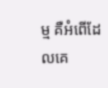ម្ម គឺអំពើដែលគេ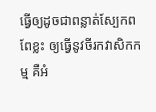ធ្វើឲ្យដូចជាពន្លាត់ស្បែកពពែខ្លះ ឲ្យធ្វើនូវចីរកវាសិកកម្ម គឺអំ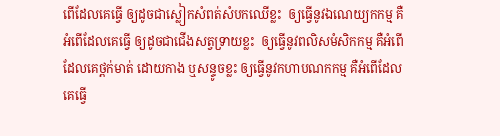ពើដែលគេធ្វើ ឲ្យដូចជាស្លៀកសំពត់សំបកឈើខ្លះ  ឲ្យធ្វើនូវឯណេយ្យកកម្ម គឺអំពើដែលគេធ្វើ ឲ្យដូចជាជើងសត្វទ្រាយខ្លះ  ឲ្យធ្វើនូវពលិសមំសិកកម្ម គឺអំពើដែលគេថ្ពក់មាត់ ដោយកាង ឬសន្ទូចខ្លះ ឲ្យធ្វើនូវកហាបណកកម្ម គឺអំពើដែលគេធ្វើ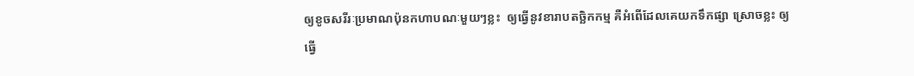ឲ្យខូចសរីរៈប្រមាណប៉ុនកហាបណៈមួយៗខ្លះ  ឲ្យធ្វើនូវខារាបតច្ឆិកកម្ម គឺអំពើដែលគេយកទឹកផ្សា ស្រោចខ្លះ ឲ្យធ្វើ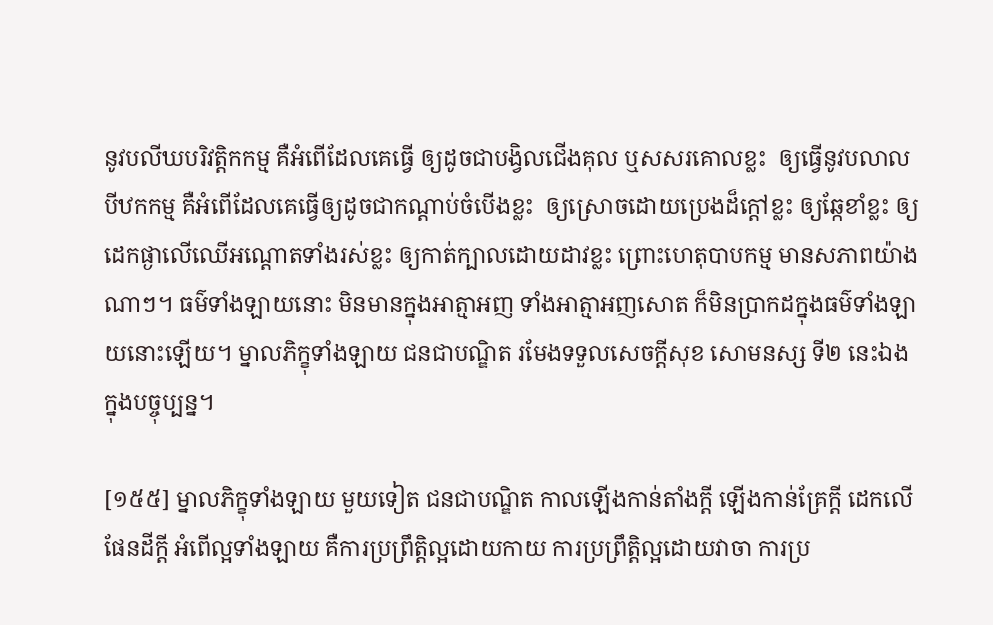នូវបលីឃបរិវត្តិកកម្ម គឺអំពើដែលគេធ្វើ ឲ្យដូចជាបង្វិលជើងគុល ឬសសរគោលខ្លះ  ឲ្យធ្វើនូវបលាលបីឋកកម្ម គឺអំពើដែលគេធ្វើឲ្យដូចជាកណ្តាប់ចំបើងខ្លះ  ឲ្យស្រោចដោយប្រេងដ៏ក្តៅខ្លះ ឲ្យឆ្កែខាំខ្លះ ឲ្យដេកផ្ងាលើឈើអណ្តោតទាំងរស់ខ្លះ ឲ្យកាត់ក្បាលដោយដាវខ្លះ ព្រោះហេតុបាបកម្ម មានសភាពយ៉ាងណាៗ។ ធម៌ទាំងឡាយនោះ មិនមានក្នុងអាត្មាអញ ទាំងអាត្មាអញសោត ក៏មិនប្រាកដក្នុងធម៌ទាំងឡាយនោះឡើយ។ ម្នាលភិក្ខុទាំងឡាយ ជនជាបណ្ឌិត រមែងទទួលសេចក្តីសុខ សោមនស្ស ទី២ នេះឯង ក្នុងបច្ចុប្បន្ន។

[១៥៥] ម្នាលភិក្ខុទាំងឡាយ មួយទៀត ជនជាបណ្ឌិត កាលឡើងកាន់តាំងក្តី ឡើងកាន់គ្រែក្តី ដេកលើផែនដីក្តី អំពើល្អទាំងឡាយ គឺការប្រព្រឹត្តិល្អដោយកាយ ការប្រព្រឹត្តិល្អដោយវាចា ការប្រ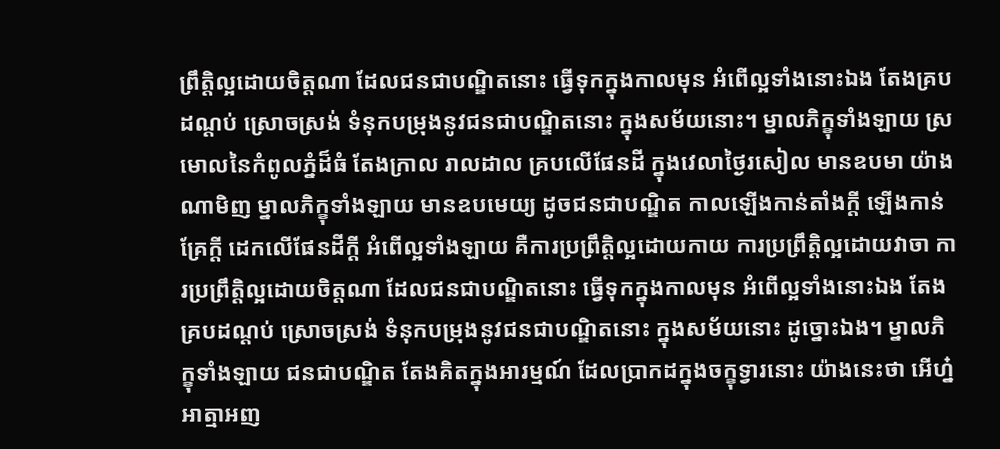ព្រឹត្តិល្អដោយចិត្តណា ដែលជនជាបណ្ឌិតនោះ ធ្វើទុកក្នុងកាលមុន អំពើល្អទាំងនោះឯង តែងគ្របដណ្តប់ ស្រោចស្រង់ ទំនុកបម្រុងនូវជនជាបណ្ឌិតនោះ ក្នុងសម័យនោះ។ ម្នាលភិក្ខុទាំងឡាយ ស្រមោលនៃកំពូលភ្នំដ៏ធំ តែងក្រាល រាលដាល គ្របលើផែនដី ក្នុងវេលាថ្ងៃរសៀល មានឧបមា យ៉ាងណាមិញ ម្នាលភិក្ខុទាំងឡាយ មានឧបមេយ្យ ដូចជនជាបណ្ឌិត កាលឡើងកាន់តាំងក្តី ឡើងកាន់គ្រែក្តី ដេកលើផែនដីក្តី អំពើល្អទាំងឡាយ គឺការប្រព្រឹត្តិល្អដោយកាយ ការប្រព្រឹត្តិល្អដោយវាចា ការប្រព្រឹត្តិល្អដោយចិត្តណា ដែលជនជាបណ្ឌិតនោះ ធ្វើទុកក្នុងកាលមុន អំពើល្អទាំងនោះឯង តែងគ្របដណ្តប់ ស្រោចស្រង់ ទំនុកបម្រុងនូវជនជាបណ្ឌិតនោះ ក្នុងសម័យនោះ ដូច្នោះឯង។ ម្នាលភិក្ខុទាំងឡាយ ជនជាបណ្ឌិត តែងគិតក្នុងអារម្មណ៍ ដែលប្រាកដក្នុងចក្ខុទ្វារនោះ យ៉ាងនេះថា អើហ្ន៎ អាត្មាអញ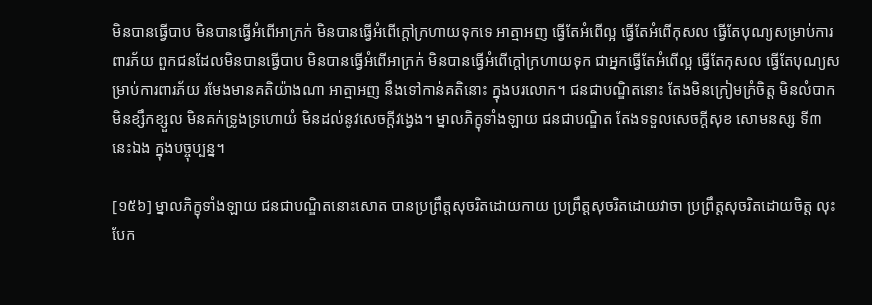មិនបានធ្វើបាប មិនបានធ្វើអំពើអាក្រក់ មិនបានធ្វើអំពើក្តៅក្រហាយទុកទេ អាត្មាអញ ធ្វើតែអំពើល្អ ធ្វើតែអំពើកុសល ធ្វើតែបុណ្យសម្រាប់ការពារភ័យ ពួកជនដែលមិនបានធ្វើបាប មិនបានធ្វើអំពើអាក្រក់ មិនបានធ្វើអំពើក្តៅក្រហាយទុក ជាអ្នកធ្វើតែអំពើល្អ ធ្វើតែកុសល ធ្វើតែបុណ្យសម្រាប់ការពារភ័យ រមែងមានគតិយ៉ាងណា អាត្មាអញ នឹងទៅកាន់គតិនោះ ក្នុងបរលោក។ ជនជាបណ្ឌិតនោះ តែងមិនក្រៀមក្រំចិត្ត មិនលំបាក មិនខ្សឹកខ្សួល មិនគក់ទ្រូងទ្រហោយំ មិនដល់នូវសេចក្តីវង្វេង។ ម្នាលភិក្ខុទាំងឡាយ ជនជាបណ្ឌិត តែងទទួលសេចក្តីសុខ សោមនស្ស ទី៣ នេះឯង ក្នុងបច្ចុប្បន្ន។

[១៥៦] ម្នាលភិក្ខុទាំងឡាយ ជនជាបណ្ឌិតនោះសោត បានប្រព្រឹត្តសុចរិតដោយកាយ ប្រព្រឹត្តសុចរិតដោយវាចា ប្រព្រឹត្តសុចរិតដោយចិត្ត លុះបែក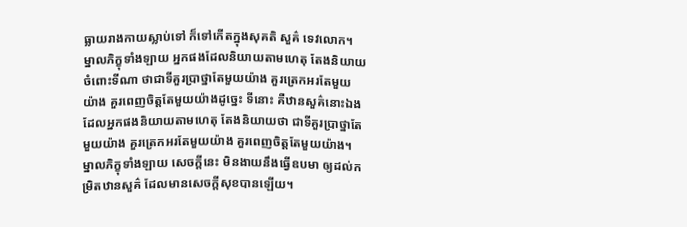ធ្លាយរាងកាយស្លាប់ទៅ ក៏ទៅកើតក្នុងសុគតិ សួគ៌ ទេវលោក។ ម្នាលភិក្ខុទាំងឡាយ អ្នកផងដែលនិយាយតាមហេតុ តែងនិយាយចំពោះទីណា ថាជាទីគួរប្រាថ្នាតែមួយយ៉ាង គួរត្រេកអរតែមួយយ៉ាង គួរពេញចិត្តតែមួយយ៉ាងដូច្នេះ ទីនោះ គឺឋានសួគ៌នោះឯង  ដែលអ្នកផងនិយាយតាមហេតុ តែងនិយាយថា ជាទីគួរប្រាថ្នាតែមួយយ៉ាង គួរត្រេកអរតែមួយយ៉ាង គួរពេញចិត្តតែមួយយ៉ាង។ ម្នាលភិក្ខុទាំងឡាយ សេចក្តីនេះ មិនងាយនឹងធ្វើឧបមា ឲ្យដល់កម្រិតឋានសួគ៌ ដែលមានសេចក្តីសុខបានឡើយ។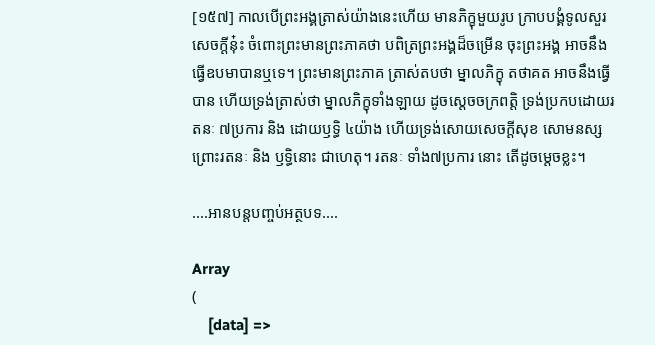[១៥៧] កាលបើព្រះអង្គត្រាស់យ៉ាងនេះហើយ មានភិក្ខុមួយរូប ក្រាបបង្គំទូលសួរសេចក្តីនុ៎ះ ចំពោះព្រះមានព្រះភាគថា បពិត្រព្រះអង្គដ៏ចម្រើន ចុះព្រះអង្គ អាចនឹងធ្វើឧបមាបានឬទេ។ ព្រះមានព្រះភាគ ត្រាស់តបថា ម្នាលភិក្ខុ តថាគត អាចនឹងធ្វើបាន ហើយទ្រង់ត្រាស់ថា ម្នាលភិក្ខុទាំងឡាយ ដូចស្តេចចក្រពត្តិ ទ្រង់ប្រកបដោយរតនៈ ៧ប្រការ និង ដោយឫទ្ធិ ៤យ៉ាង ហើយទ្រង់សោយសេចក្តីសុខ សោមនស្ស ព្រោះរតនៈ និង ឫទ្ធិនោះ ជាហេតុ។ រតនៈ ទាំង៧ប្រការ នោះ តើដូចម្តេចខ្លះ។

....អានបន្តបញ្ចប់អត្ថបទ....

Array
(
    [data] =>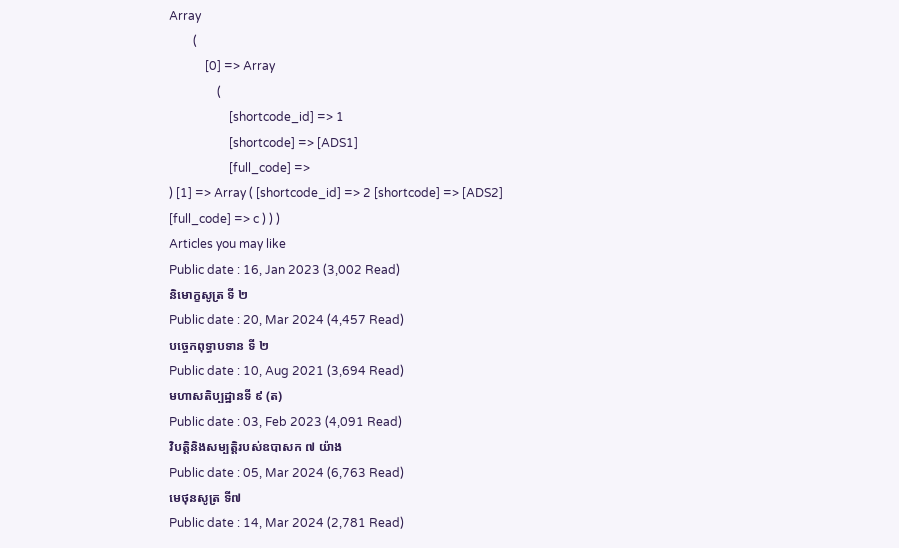Array
        (
            [0] => Array
                (
                    [shortcode_id] => 1
                    [shortcode] => [ADS1]
                    [full_code] =>
) [1] => Array ( [shortcode_id] => 2 [shortcode] => [ADS2] [full_code] => c ) ) )
Articles you may like
Public date : 16, Jan 2023 (3,002 Read)
និមោក្ខសូត្រ ទី ២
Public date : 20, Mar 2024 (4,457 Read)
បច្ចេកពុទ្ធាបទាន ទី ២
Public date : 10, Aug 2021 (3,694 Read)
មហាសតិប្បដ្ឋានទី ៩ (ត)
Public date : 03, Feb 2023 (4,091 Read)
វិបត្តិនិងសម្បត្តិរបស់ឧបាសក ៧ យ៉ាង
Public date : 05, Mar 2024 (6,763 Read)
មេថុនសូត្រ ទី៧
Public date : 14, Mar 2024 (2,781 Read)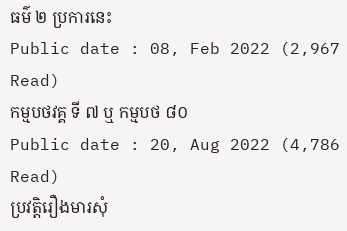ធម៌ ២ ប្រការនេះ
Public date : 08, Feb 2022 (2,967 Read)
កម្មបថវគ្គ ទី ៧ ឬ កម្មបថ ៨០
Public date : 20, Aug 2022 (4,786 Read)
ប្រវត្តិរឿងមារសុំ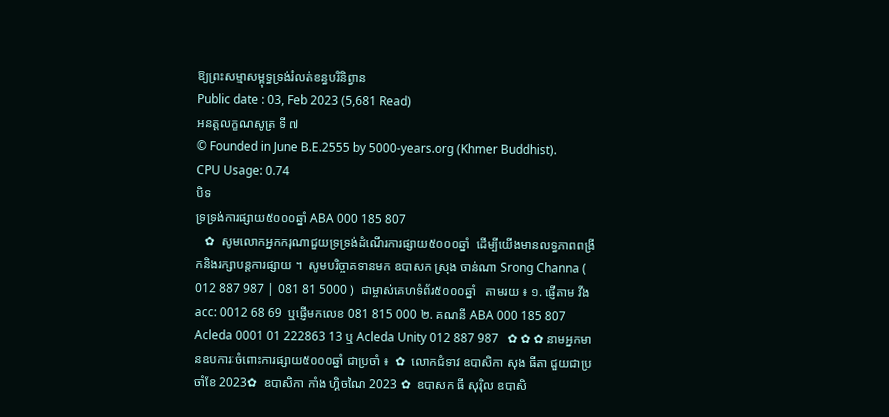ឱ្យព្រះសម្មាសម្ពុទ្ធទ្រង់រំលត់ខន្ធបរិនិព្វាន
Public date : 03, Feb 2023 (5,681 Read)
អនត្តលក្ខណសូត្រ ទី ៧
© Founded in June B.E.2555 by 5000-years.org (Khmer Buddhist).
CPU Usage: 0.74
បិទ
ទ្រទ្រង់ការផ្សាយ៥០០០ឆ្នាំ ABA 000 185 807
   ✿  សូមលោកអ្នកករុណាជួយទ្រទ្រង់ដំណើរការផ្សាយ៥០០០ឆ្នាំ  ដើម្បីយើងមានលទ្ធភាពពង្រីកនិងរក្សាបន្តការផ្សាយ ។  សូមបរិច្ចាគទានមក ឧបាសក ស្រុង ចាន់ណា Srong Channa ( 012 887 987 | 081 81 5000 )  ជាម្ចាស់គេហទំព័រ៥០០០ឆ្នាំ   តាមរយ ៖ ១. ផ្ញើតាម វីង acc: 0012 68 69  ឬផ្ញើមកលេខ 081 815 000 ២. គណនី ABA 000 185 807 Acleda 0001 01 222863 13 ឬ Acleda Unity 012 887 987   ✿ ✿ ✿ នាមអ្នកមានឧបការៈចំពោះការផ្សាយ៥០០០ឆ្នាំ ជាប្រចាំ ៖  ✿  លោកជំទាវ ឧបាសិកា សុង ធីតា ជួយជាប្រចាំខែ 2023✿  ឧបាសិកា កាំង ហ្គិចណៃ 2023 ✿  ឧបាសក ធី សុរ៉ិល ឧបាសិ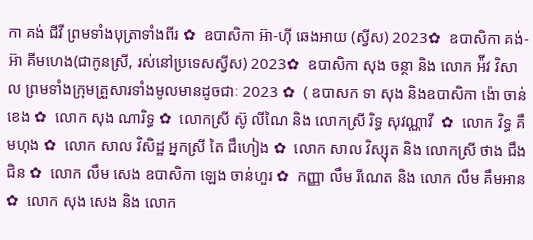កា គង់ ជីវី ព្រមទាំងបុត្រាទាំងពីរ ✿  ឧបាសិកា អ៊ា-ហុី ឆេងអាយ (ស្វីស) 2023✿  ឧបាសិកា គង់-អ៊ា គីមហេង(ជាកូនស្រី, រស់នៅប្រទេសស្វីស) 2023✿  ឧបាសិកា សុង ចន្ថា និង លោក អ៉ីវ វិសាល ព្រមទាំងក្រុមគ្រួសារទាំងមូលមានដូចជាៈ 2023 ✿  ( ឧបាសក ទា សុង និងឧបាសិកា ង៉ោ ចាន់ខេង ✿  លោក សុង ណារិទ្ធ ✿  លោកស្រី ស៊ូ លីណៃ និង លោកស្រី រិទ្ធ សុវណ្ណាវី  ✿  លោក វិទ្ធ គឹមហុង ✿  លោក សាល វិសិដ្ឋ អ្នកស្រី តៃ ជឹហៀង ✿  លោក សាល វិស្សុត និង លោកស្រី ថាង ជឹងជិន ✿  លោក លឹម សេង ឧបាសិកា ឡេង ចាន់ហួរ ✿  កញ្ញា លឹម រីណេត និង លោក លឹម គឹមអាន ✿  លោក សុង សេង និង លោក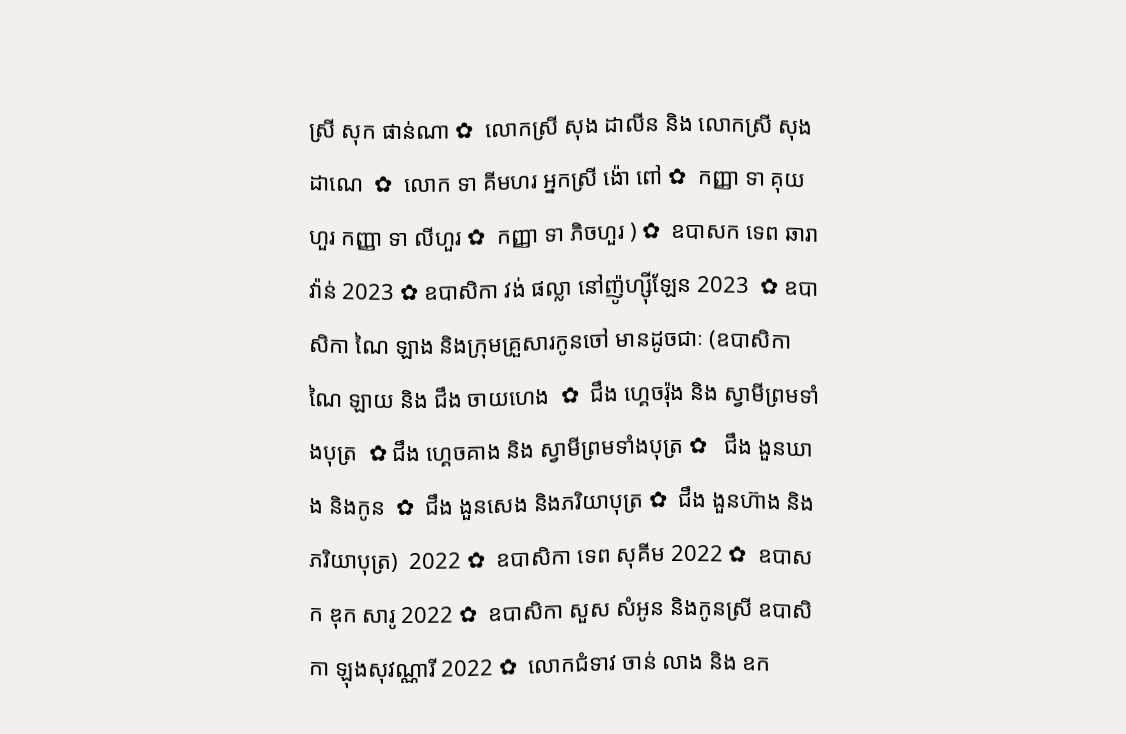ស្រី សុក ផាន់ណា ✿  លោកស្រី សុង ដាលីន និង លោកស្រី សុង ដាណេ  ✿  លោក ទា គីមហរ អ្នកស្រី ង៉ោ ពៅ ✿  កញ្ញា ទា គុយហួរ កញ្ញា ទា លីហួរ ✿  កញ្ញា ទា ភិចហួរ ) ✿  ឧបាសក ទេព ឆារាវ៉ាន់ 2023 ✿ ឧបាសិកា វង់ ផល្លា នៅញ៉ូហ្ស៊ីឡែន 2023  ✿ ឧបាសិកា ណៃ ឡាង និងក្រុមគ្រួសារកូនចៅ មានដូចជាៈ (ឧបាសិកា ណៃ ឡាយ និង ជឹង ចាយហេង  ✿  ជឹង ហ្គេចរ៉ុង និង ស្វាមីព្រមទាំងបុត្រ  ✿ ជឹង ហ្គេចគាង និង ស្វាមីព្រមទាំងបុត្រ ✿   ជឹង ងួនឃាង និងកូន  ✿  ជឹង ងួនសេង និងភរិយាបុត្រ ✿  ជឹង ងួនហ៊ាង និងភរិយាបុត្រ)  2022 ✿  ឧបាសិកា ទេព សុគីម 2022 ✿  ឧបាសក ឌុក សារូ 2022 ✿  ឧបាសិកា សួស សំអូន និងកូនស្រី ឧបាសិកា ឡុងសុវណ្ណារី 2022 ✿  លោកជំទាវ ចាន់ លាង និង ឧក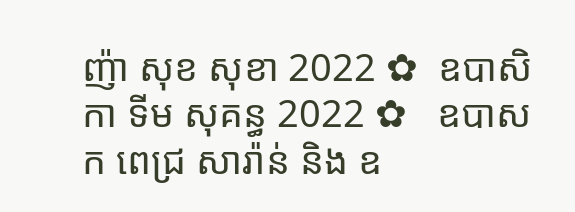ញ៉ា សុខ សុខា 2022 ✿  ឧបាសិកា ទីម សុគន្ធ 2022 ✿   ឧបាសក ពេជ្រ សារ៉ាន់ និង ឧ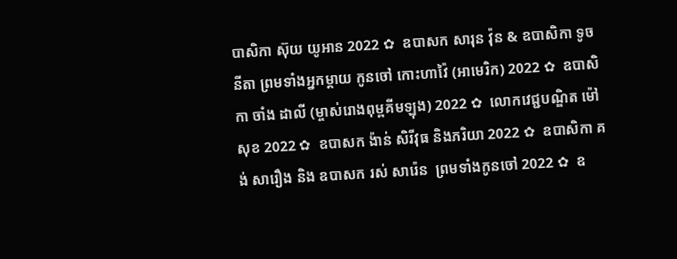បាសិកា ស៊ុយ យូអាន 2022 ✿  ឧបាសក សារុន វ៉ុន & ឧបាសិកា ទូច នីតា ព្រមទាំងអ្នកម្តាយ កូនចៅ កោះហាវ៉ៃ (អាមេរិក) 2022 ✿  ឧបាសិកា ចាំង ដាលី (ម្ចាស់រោងពុម្ពគីមឡុង) 2022 ✿  លោកវេជ្ជបណ្ឌិត ម៉ៅ សុខ 2022 ✿  ឧបាសក ង៉ាន់ សិរីវុធ និងភរិយា 2022 ✿  ឧបាសិកា គង់ សារឿង និង ឧបាសក រស់ សារ៉េន  ព្រមទាំងកូនចៅ 2022 ✿  ឧ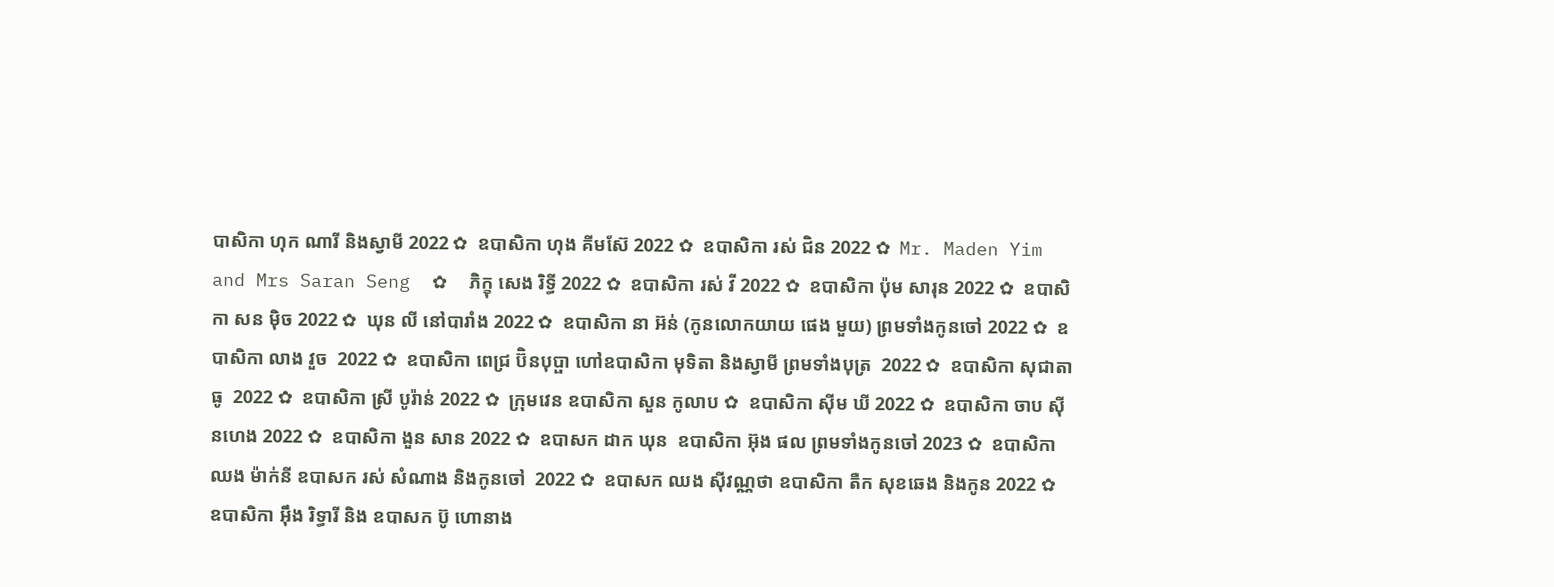បាសិកា ហុក ណារី និងស្វាមី 2022 ✿  ឧបាសិកា ហុង គីមស៊ែ 2022 ✿  ឧបាសិកា រស់ ជិន 2022 ✿  Mr. Maden Yim and Mrs Saran Seng  ✿  ភិក្ខុ សេង រិទ្ធី 2022 ✿  ឧបាសិកា រស់ វី 2022 ✿  ឧបាសិកា ប៉ុម សារុន 2022 ✿  ឧបាសិកា សន ម៉ិច 2022 ✿  ឃុន លី នៅបារាំង 2022 ✿  ឧបាសិកា នា អ៊ន់ (កូនលោកយាយ ផេង មួយ) ព្រមទាំងកូនចៅ 2022 ✿  ឧបាសិកា លាង វួច  2022 ✿  ឧបាសិកា ពេជ្រ ប៊ិនបុប្ផា ហៅឧបាសិកា មុទិតា និងស្វាមី ព្រមទាំងបុត្រ  2022 ✿  ឧបាសិកា សុជាតា ធូ  2022 ✿  ឧបាសិកា ស្រី បូរ៉ាន់ 2022 ✿  ក្រុមវេន ឧបាសិកា សួន កូលាប ✿  ឧបាសិកា ស៊ីម ឃី 2022 ✿  ឧបាសិកា ចាប ស៊ីនហេង 2022 ✿  ឧបាសិកា ងួន សាន 2022 ✿  ឧបាសក ដាក ឃុន  ឧបាសិកា អ៊ុង ផល ព្រមទាំងកូនចៅ 2023 ✿  ឧបាសិកា ឈង ម៉ាក់នី ឧបាសក រស់ សំណាង និងកូនចៅ  2022 ✿  ឧបាសក ឈង សុីវណ្ណថា ឧបាសិកា តឺក សុខឆេង និងកូន 2022 ✿  ឧបាសិកា អុឹង រិទ្ធារី និង ឧបាសក ប៊ូ ហោនាង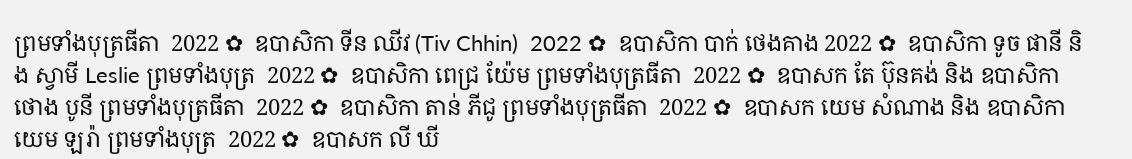ព្រមទាំងបុត្រធីតា  2022 ✿  ឧបាសិកា ទីន ឈីវ (Tiv Chhin)  2022 ✿  ឧបាសិកា បាក់ ថេងគាង 2022 ✿  ឧបាសិកា ទូច ផានី និង ស្វាមី Leslie ព្រមទាំងបុត្រ  2022 ✿  ឧបាសិកា ពេជ្រ យ៉ែម ព្រមទាំងបុត្រធីតា  2022 ✿  ឧបាសក តែ ប៊ុនគង់ និង ឧបាសិកា ថោង បូនី ព្រមទាំងបុត្រធីតា  2022 ✿  ឧបាសិកា តាន់ ភីជូ ព្រមទាំងបុត្រធីតា  2022 ✿  ឧបាសក យេម សំណាង និង ឧបាសិកា យេម ឡរ៉ា ព្រមទាំងបុត្រ  2022 ✿  ឧបាសក លី ឃី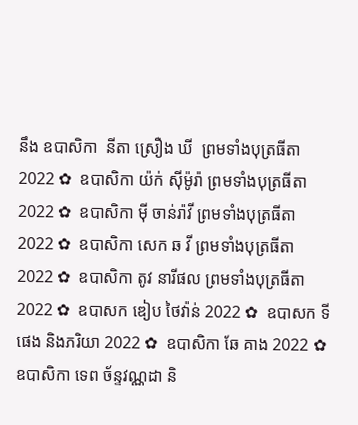នឹង ឧបាសិកា  នីតា ស្រឿង ឃី  ព្រមទាំងបុត្រធីតា  2022 ✿  ឧបាសិកា យ៉ក់ សុីម៉ូរ៉ា ព្រមទាំងបុត្រធីតា  2022 ✿  ឧបាសិកា មុី ចាន់រ៉ាវី ព្រមទាំងបុត្រធីតា  2022 ✿  ឧបាសិកា សេក ឆ វី ព្រមទាំងបុត្រធីតា  2022 ✿  ឧបាសិកា តូវ នារីផល ព្រមទាំងបុត្រធីតា  2022 ✿  ឧបាសក ឌៀប ថៃវ៉ាន់ 2022 ✿  ឧបាសក ទី ផេង និងភរិយា 2022 ✿  ឧបាសិកា ឆែ គាង 2022 ✿  ឧបាសិកា ទេព ច័ន្ទវណ្ណដា និ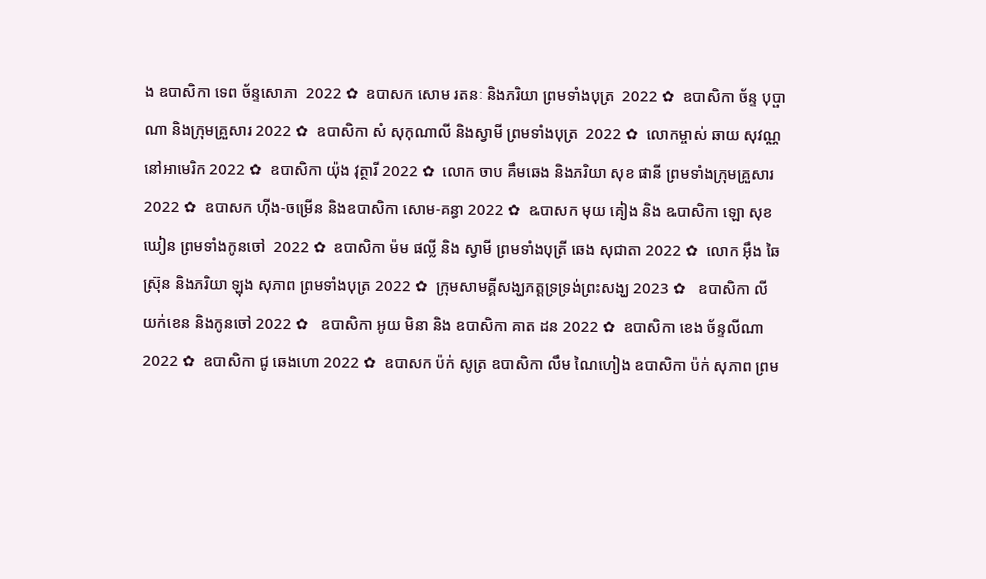ង ឧបាសិកា ទេព ច័ន្ទសោភា  2022 ✿  ឧបាសក សោម រតនៈ និងភរិយា ព្រមទាំងបុត្រ  2022 ✿  ឧបាសិកា ច័ន្ទ បុប្ផាណា និងក្រុមគ្រួសារ 2022 ✿  ឧបាសិកា សំ សុកុណាលី និងស្វាមី ព្រមទាំងបុត្រ  2022 ✿  លោកម្ចាស់ ឆាយ សុវណ្ណ នៅអាមេរិក 2022 ✿  ឧបាសិកា យ៉ុង វុត្ថារី 2022 ✿  លោក ចាប គឹមឆេង និងភរិយា សុខ ផានី ព្រមទាំងក្រុមគ្រួសារ 2022 ✿  ឧបាសក ហ៊ីង-ចម្រើន និងឧបាសិកា សោម-គន្ធា 2022 ✿  ឩបាសក មុយ គៀង និង ឩបាសិកា ឡោ សុខឃៀន ព្រមទាំងកូនចៅ  2022 ✿  ឧបាសិកា ម៉ម ផល្លី និង ស្វាមី ព្រមទាំងបុត្រី ឆេង សុជាតា 2022 ✿  លោក អ៊ឹង ឆៃស្រ៊ុន និងភរិយា ឡុង សុភាព ព្រមទាំងបុត្រ 2022 ✿  ក្រុមសាមគ្គីសង្ឃភត្តទ្រទ្រង់ព្រះសង្ឃ 2023 ✿   ឧបាសិកា លី យក់ខេន និងកូនចៅ 2022 ✿   ឧបាសិកា អូយ មិនា និង ឧបាសិកា គាត ដន 2022 ✿  ឧបាសិកា ខេង ច័ន្ទលីណា 2022 ✿  ឧបាសិកា ជូ ឆេងហោ 2022 ✿  ឧបាសក ប៉ក់ សូត្រ ឧបាសិកា លឹម ណៃហៀង ឧបាសិកា ប៉ក់ សុភាព ព្រម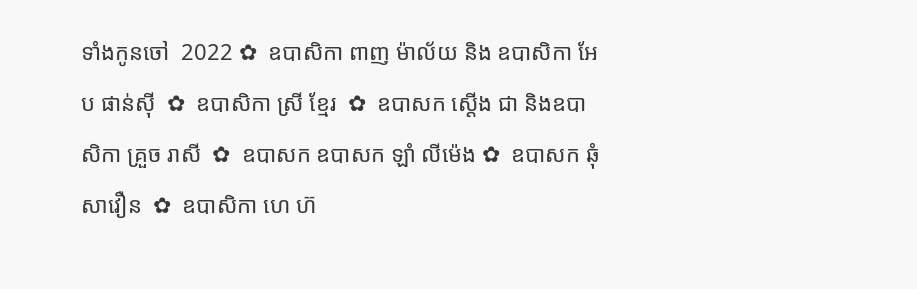ទាំងកូនចៅ  2022 ✿  ឧបាសិកា ពាញ ម៉ាល័យ និង ឧបាសិកា អែប ផាន់ស៊ី  ✿  ឧបាសិកា ស្រី ខ្មែរ  ✿  ឧបាសក ស្តើង ជា និងឧបាសិកា គ្រួច រាសី  ✿  ឧបាសក ឧបាសក ឡាំ លីម៉េង ✿  ឧបាសក ឆុំ សាវឿន  ✿  ឧបាសិកា ហេ ហ៊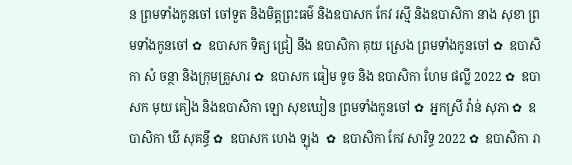ន ព្រមទាំងកូនចៅ ចៅទួត និងមិត្តព្រះធម៌ និងឧបាសក កែវ រស្មី និងឧបាសិកា នាង សុខា ព្រមទាំងកូនចៅ ✿  ឧបាសក ទិត្យ ជ្រៀ នឹង ឧបាសិកា គុយ ស្រេង ព្រមទាំងកូនចៅ ✿  ឧបាសិកា សំ ចន្ថា និងក្រុមគ្រួសារ ✿  ឧបាសក ធៀម ទូច និង ឧបាសិកា ហែម ផល្លី 2022 ✿  ឧបាសក មុយ គៀង និងឧបាសិកា ឡោ សុខឃៀន ព្រមទាំងកូនចៅ ✿  អ្នកស្រី វ៉ាន់ សុភា ✿  ឧបាសិកា ឃី សុគន្ធី ✿  ឧបាសក ហេង ឡុង  ✿  ឧបាសិកា កែវ សារិទ្ធ 2022 ✿  ឧបាសិកា រា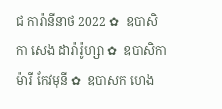ជ ការ៉ានីនាថ 2022 ✿  ឧបាសិកា សេង ដារ៉ារ៉ូហ្សា ✿  ឧបាសិកា ម៉ារី កែវមុនី ✿  ឧបាសក ហេង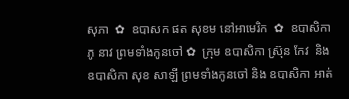សុភា  ✿  ឧបាសក ផត សុខម នៅអាមេរិក  ✿  ឧបាសិកា ភូ នាវ ព្រមទាំងកូនចៅ ✿  ក្រុម ឧបាសិកា ស្រ៊ុន កែវ  និង ឧបាសិកា សុខ សាឡី ព្រមទាំងកូនចៅ និង ឧបាសិកា អាត់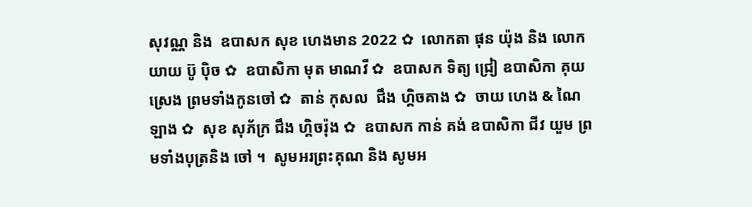សុវណ្ណ និង  ឧបាសក សុខ ហេងមាន 2022 ✿  លោកតា ផុន យ៉ុង និង លោកយាយ ប៊ូ ប៉ិច ✿  ឧបាសិកា មុត មាណវី ✿  ឧបាសក ទិត្យ ជ្រៀ ឧបាសិកា គុយ ស្រេង ព្រមទាំងកូនចៅ ✿  តាន់ កុសល  ជឹង ហ្គិចគាង ✿  ចាយ ហេង & ណៃ ឡាង ✿  សុខ សុភ័ក្រ ជឹង ហ្គិចរ៉ុង ✿  ឧបាសក កាន់ គង់ ឧបាសិកា ជីវ យួម ព្រមទាំងបុត្រនិង ចៅ ។  សូមអរព្រះគុណ និង សូមអ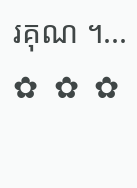រគុណ ។...       ✿  ✿  ✿